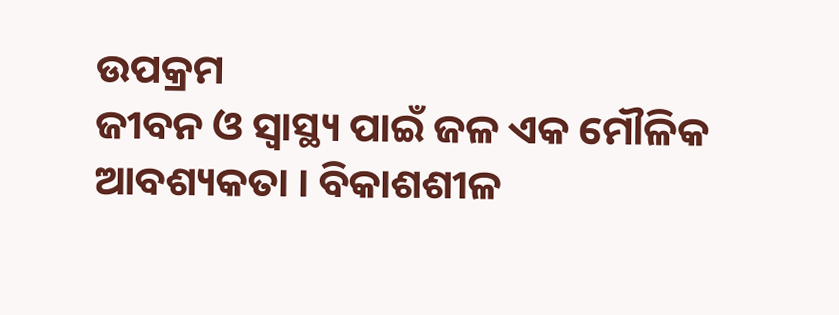ଉପକ୍ରମ
ଜୀବନ ଓ ସ୍ୱାସ୍ଥ୍ୟ ପାଇଁ ଜଳ ଏକ ମୌଳିକ ଆବଶ୍ୟକତା । ବିକାଶଶୀଳ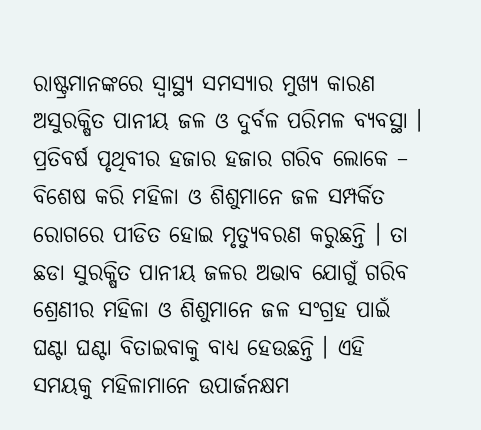ରାଷ୍ଟ୍ରମାନଙ୍କରେ ସ୍ୱାସ୍ଥ୍ୟ ସମସ୍ୟାର ମୁଖ୍ୟ କାରଣ ଅସୁରକ୍ଷିତ ପାନୀୟ ଜଳ ଓ ଦୁର୍ବଳ ପରିମଳ ବ୍ୟବସ୍ଥା । ପ୍ରତିବର୍ଷ ପୃଥିବୀର ହଜାର ହଜାର ଗରିବ ଲୋକେ – ବିଶେଷ କରି ମହିଳା ଓ ଶିଶୁମାନେ ଜଳ ସମ୍ପର୍କିତ ରୋଗରେ ପୀଡିତ ହୋଇ ମୃତ୍ୟୁବରଣ କରୁଛନ୍ତି । ତା ଛଡା ସୁରକ୍ଷିତ ପାନୀୟ ଜଳର ଅଭାବ ଯୋଗୁଁ ଗରିବ ଶ୍ରେଣୀର ମହିଳା ଓ ଶିଶୁମାନେ ଜଳ ସଂଗ୍ରହ ପାଇଁ ଘଣ୍ଟା ଘଣ୍ଟା ବିତାଇବାକୁ ବାଧ୍ୟ ହେଉଛନ୍ତି । ଏହି ସମୟକୁ ମହିଳାମାନେ ଉପାର୍ଜନକ୍ଷମ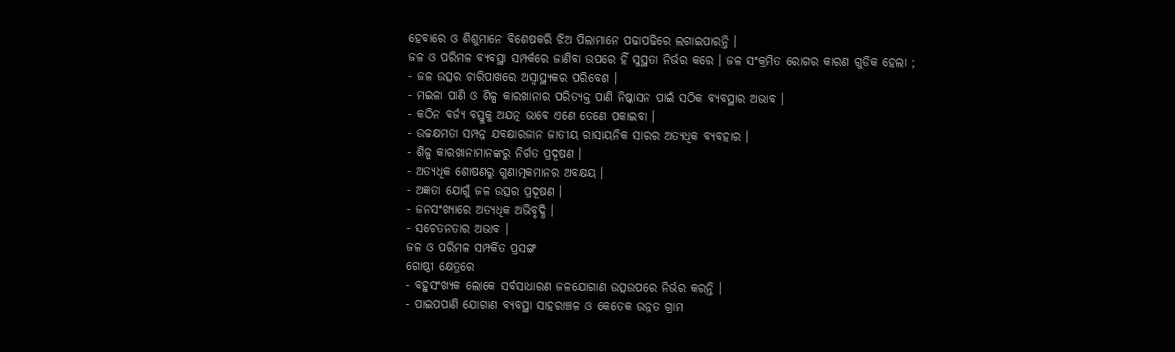ହେବାରେ ଓ ଶିଶୁମାନେ ବିଶେଷକରି ଝିଅ ପିଲାମାନେ ପଢାପଢିରେ ଲଗାଇପାରନ୍ତି ।
ଜଳ ଓ ପରିମଳ ବ୍ୟବସ୍ଥା ସମ୍ପର୍କରେ ଜାଣିବା ଉପରେ ହିଁ ସୁସ୍ଥତା ନିର୍ଭର କରେ । ଜଳ ସଂକ୍ରମିତ ରୋଗର କାରଣ ଗୁଡିକ ହେଲା ;
- ଜଳ ଉତ୍ସର ଚାରିପାଖରେ ଅସ୍ୱାସ୍ଥ୍ୟକର ପରିବେଶ ।
- ମଇଳା ପାଣି ଓ ଶିଳ୍ପ କାରଖାନାର ପରିତ୍ୟକ୍ତ ପାଣି ନିଷ୍କାସନ ପାଇଁ ସଠିକ ବ୍ୟବସ୍ଥାର ଅଭାବ ।
- କଠିନ ବର୍ଜ୍ୟ ବସ୍ତୁକୁ ଅଯତ୍ନ ଭାବେ ଏଣେ ତେଣେ ପକାଇବା ।
- ଉଚ୍ଚକ୍ଷମତା ସମ୍ପନ୍ନ ଯବକ୍ଷାରଜାନ ଜାତୀୟ ରାସାୟନିକ ସାରର ଅତ୍ୟଧିକ ବ୍ୟବହାର ।
- ଶିଳ୍ପ କାରଖାନାମାନଙ୍କରୁ ନିର୍ଗତ ପ୍ରଦୂଷଣ ।
- ଅତ୍ୟଧିକ ଶୋଷଣରୁ ଗୁଣାତ୍ମକମାନର ଅବକ୍ଷୟ ।
- ଅଜ୍ଞତା ଯୋଗୁଁ ଜଳ ଉତ୍ସର ପ୍ରଦୂଷଣ ।
- ଜନସଂଖ୍ୟାରେ ଅତ୍ୟଧିକ ଅଭିବୃଦ୍ଧି ।
- ସଚେତନତାର ଅଭାବ ।
ଜଳ ଓ ପରିମଳ ସମ୍ପର୍କିତ ପ୍ରସଙ୍ଗ
ଗୋଷ୍ଠୀ କ୍ଷେତ୍ରରେ
- ବହୁସଂଖ୍ୟକ ଲୋକେ ସର୍ବସାଧାରଣ ଜଳଯୋଗାଣ ଉତ୍ସଉପରେ ନିର୍ଭର କରନ୍ତି ।
- ପାଇପପାଣି ଯୋଗାଣ ବ୍ୟବସ୍ଥା ସାହରାଞ୍ଚଳ ଓ କେତେକ ଉନ୍ନତ ଗ୍ରାମ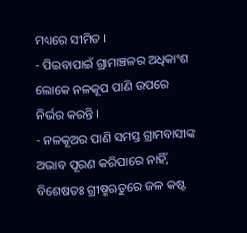ମଧ୍ୟରେ ସୀମିତ ।
- ପିଇବାପାଇଁ ଗ୍ରାମାଞ୍ଚଳର ଅଧିକାଂଶ ଲୋକେ ନଳକୂପ ପାଣି ଉପରେ ନିର୍ଭର କରନ୍ତି ।
- ନଳକୂଅର ପାଣି ସମସ୍ତ ଗ୍ରାମବାସୀଙ୍କ ଅଭାବ ପୂରଣ କରିପାରେ ନାହିଁ, ବିଶେଷତଃ ଗ୍ରୀଷ୍ମଋତୁରେ ଜଳ କଷ୍ଟ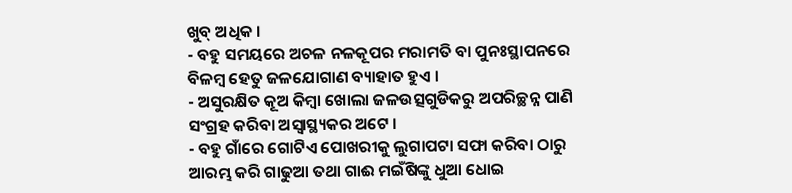ଖୁବ୍ ଅଧିକ ।
- ବହୁ ସମୟରେ ଅଚଳ ନଳକୂପର ମରାମତି ବା ପୁନଃସ୍ଥାପନରେ ବିଳମ୍ବ ହେତୁ ଜଳଯୋଗାଣ ବ୍ୟାହାତ ହୁଏ ।
- ଅସୁରକ୍ଷିତ କୂଅ କିମ୍ବା ଖୋଲା ଜଳଉତ୍ସଗୁଡିକରୁ ଅପରିଚ୍ଛନ୍ନ ପାଣି ସଂଗ୍ରହ କରିବା ଅସ୍ୱାସ୍ଥ୍ୟକର ଅଟେ ।
- ବହୁ ଗାଁରେ ଗୋଟିଏ ପୋଖରୀକୁ ଲୁଗାପଟା ସଫା କରିବା ଠାରୁ ଆରମ୍ଭ କରି ଗାଢୁଆ ତଥା ଗାଈ ମଇଁଷିଙ୍କୁ ଧୁଆ ଧୋଇ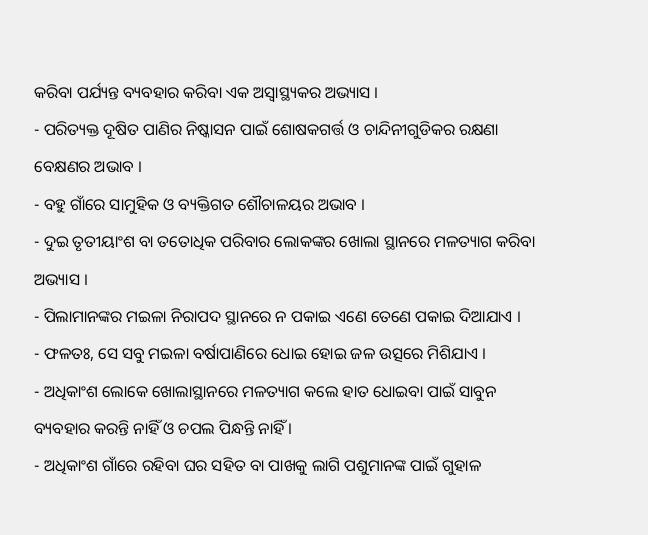କରିବା ପର୍ଯ୍ୟନ୍ତ ବ୍ୟବହାର କରିବା ଏକ ଅସ୍ୱାସ୍ଥ୍ୟକର ଅଭ୍ୟାସ ।
- ପରିତ୍ୟକ୍ତ ଦୂଷିତ ପାଣିର ନିଷ୍କାସନ ପାଇଁ ଶୋଷକଗର୍ତ୍ତ ଓ ଚାନ୍ଦିନୀଗୁଡିକର ରକ୍ଷଣା ବେକ୍ଷଣର ଅଭାବ ।
- ବହୁ ଗାଁରେ ସାମୁହିକ ଓ ବ୍ୟକ୍ତିଗତ ଶୌଚାଳୟର ଅଭାବ ।
- ଦୁଇ ତୃତୀୟାଂଶ ବା ତତୋଧିକ ପରିବାର ଲୋକଙ୍କର ଖୋଲା ସ୍ଥାନରେ ମଳତ୍ୟାଗ କରିବା ଅଭ୍ୟାସ ।
- ପିଲାମାନଙ୍କର ମଇଳା ନିରାପଦ ସ୍ଥାନରେ ନ ପକାଇ ଏଣେ ତେଣେ ପକାଇ ଦିଆଯାଏ ।
- ଫଳତଃ, ସେ ସବୁ ମଇଳା ବର୍ଷାପାଣିରେ ଧୋଇ ହୋଇ ଜଳ ଉତ୍ସରେ ମିଶିଯାଏ ।
- ଅଧିକାଂଶ ଲୋକେ ଖୋଲାସ୍ଥାନରେ ମଳତ୍ୟାଗ କଲେ ହାତ ଧୋଇବା ପାଇଁ ସାବୁନ ବ୍ୟବହାର କରନ୍ତି ନାହିଁ ଓ ଚପଲ ପିନ୍ଧନ୍ତି ନାହିଁ ।
- ଅଧିକାଂଶ ଗାଁରେ ରହିବା ଘର ସହିତ ବା ପାଖକୁ ଲାଗି ପଶୁମାନଙ୍କ ପାଇଁ ଗୁହାଳ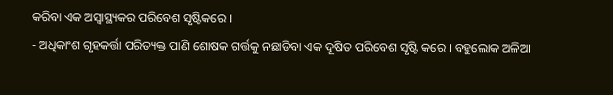କରିବା ଏକ ଅସ୍ୱାସ୍ଥ୍ୟକର ପରିବେଶ ସୃଷ୍ଟିକରେ ।
- ଅଧିକାଂଶ ଗୃହକର୍ତ୍ତା ପରିତ୍ୟକ୍ତ ପାଣି ଶୋଷକ ଗର୍ତ୍ତକୁ ନଛାଡିବା ଏକ ଦୂଷିତ ପରିବେଶ ସୃଷ୍ଟି କରେ । ବହୁଲୋକ ଅଳିଆ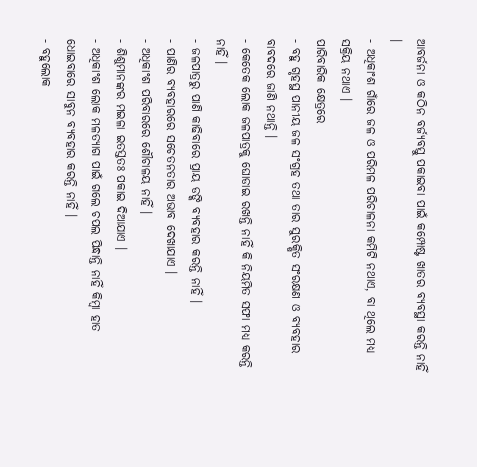ଆବର୍ଜନା ଓ କଠିନ ବର୍ଜ୍ୟବସ୍ତୁ ପକାଇବା ପାଇଁ କମ୍ପୋଷ୍ଟ ଖାତର ବ୍ୟବସ୍ଥା କରନ୍ତି ନାହିଁ ।
- ଅଧିକାଂଶ ଗାଁରେ ଜଳ ଓ ପରିମଳ ପରିଚାଳନା କମିଟି ନଥାଏ, ବା ଥିଲେ ମଧ୍ୟ ସକ୍ରିୟ ନଥାଏ ।
ପାରିବାରିକ କ୍ଷେତ୍ରରେ
- ବହୁ ଗୃହସ୍ଥ ପାନୀୟ ଜଳ ସଂଗ୍ରହ ତଥା ତାର ସୁରକ୍ଷିତ ସଂରକ୍ଷଣ ଓ ବ୍ୟବହାର ବାବଦରେ ଜାଣି ନଥାନ୍ତି ।
- କେତେକ ଲୋକ ଜଳପାତ୍ରକୁ ଘୋଡାଇ ରଖନ୍ତି ନାହିଁ କି ନିୟମିତ ସଫା ମଧ୍ୟ କରନ୍ତି ନାହିଁ ।
- ଜଳପାତ୍ରରୁ ପାଣି କାଢିବାରେ ପ୍ରାୟ ଡଙ୍କି ବ୍ୟବହାର କରନ୍ତି ନାହିଁ ।
- ପାଣିର ବ୍ୟବହାରରେ ସଚେତନତାର ଅଭାବ ଦେଖାଯାଏ ।
- ଅଧିକାଂଶ ପରିବାରରେ ଶୌଚାଳୟ ନାହିଁ ।
- ଶିଶୁମାନଙ୍କର ମଇଳା ଇତସ୍ତତଃ ପକାଇ ଦିଆଯାଏ ।
- ଅଧିକାଂଶ ଲୋକ ମଳତ୍ୟାଗ ପାଇଁ ଗଲେ ଚପଲ ପିନ୍ଧାନ୍ତି ନାହିଁ କିମ୍ବା ହାତ ଧୋଇବାରେ ସାବୁନ ବ୍ୟବହାର କରନ୍ତି ନାହିଁ ।
- ବହୁଲୋକ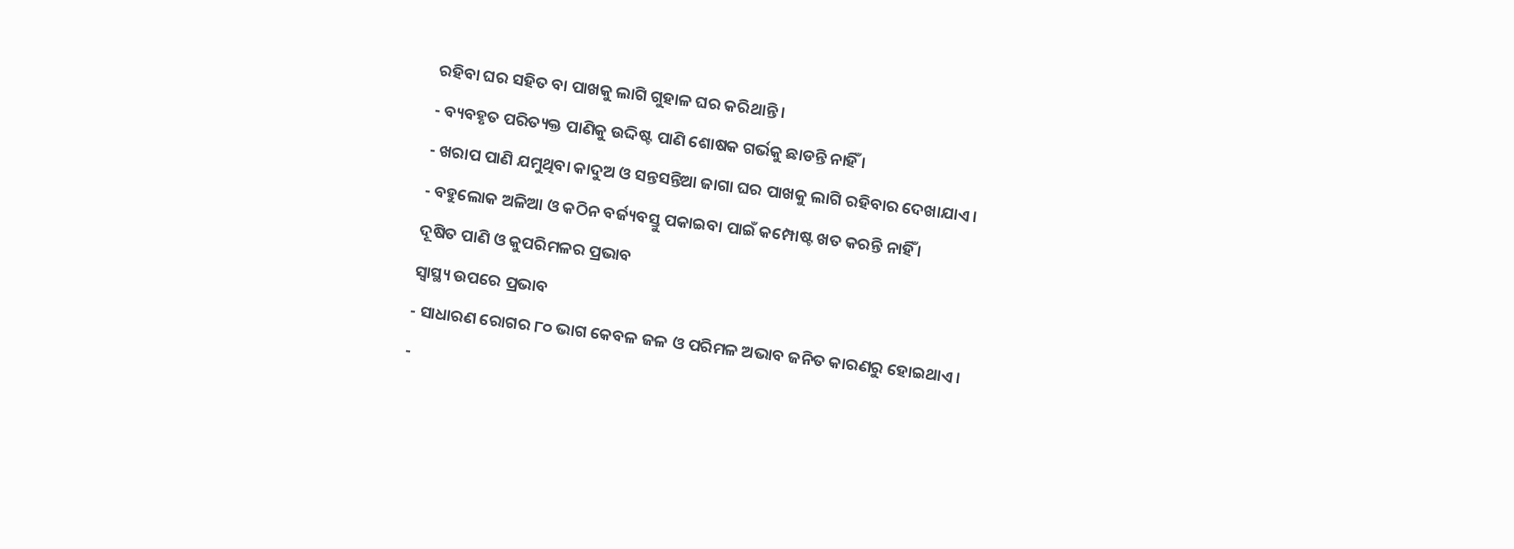ରହିବା ଘର ସହିତ ବା ପାଖକୁ ଲାଗି ଗୁହାଳ ଘର କରିଥାନ୍ତି ।
- ବ୍ୟବହୃତ ପରିତ୍ୟକ୍ତ ପାଣିକୁ ଉଦ୍ଦିଷ୍ଟ ପାଣି ଶୋଷକ ଗର୍ଭକୁ ଛାଡନ୍ତି ନାହିଁ ।
- ଖରାପ ପାଣି ଯମୁଥିବା କାଦୁଅ ଓ ସନ୍ତସନ୍ତିଆ ଜାଗା ଘର ପାଖକୁ ଲାଗି ରହିବାର ଦେଖାଯାଏ ।
- ବହୁଲୋକ ଅଳିଆ ଓ କଠିନ ବର୍ଜ୍ୟବସ୍ତୁ ପକାଇବା ପାଇଁ କମ୍ପୋଷ୍ଟ ଖତ କରନ୍ତି ନାହିଁ ।
ଦୂଷିତ ପାଣି ଓ କୁପରିମଳର ପ୍ରଭାବ
ସ୍ୱାସ୍ଥ୍ୟ ଉପରେ ପ୍ରଭାବ
- ସାଧାରଣ ରୋଗର ୮୦ ଭାଗ କେବଳ ଜଳ ଓ ପରିମଳ ଅଭାବ ଜନିତ କାରଣରୁ ହୋଇଥାଏ ।
-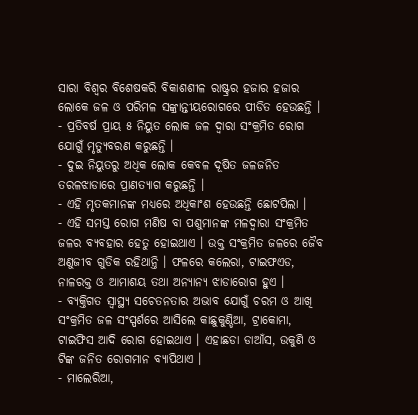ସାରା ବିଶ୍ଵର ବିଶେଷକରି ବିକାଶଶୀଳ ରାଷ୍ଟ୍ରର ହଜାର ହଜାର ଲୋକେ ଜଳ ଓ ପରିମଳ ସଙ୍କ୍ରାନ୍ତୀୟରୋଗରେ ପୀଡିତ ହେଉଛନ୍ତି ।
- ପ୍ରତିବର୍ଷ ପ୍ରାୟ ୫ ନିୟୁତ ଲୋକ ଜଳ ଦ୍ଵାରା ସଂକ୍ରମିତ ରୋଗ ଯୋଗୁଁ ମୃତ୍ୟୁବରଣ କରୁଛନ୍ତି ।
- ଦୁଇ ନିୟୁତରୁ ଅଧିକ ଲୋକ କେବଳ ଦୂଷିତ ଜଳଜନିତ ତରଳଝାଡାରେ ପ୍ରାଣତ୍ୟାଗ କରୁଛନ୍ତି ।
- ଏହି ମୃତକମାନଙ୍କ ମଧ୍ୟରେ ଅଧିକାଂଶ ହେଉଛନ୍ତି ଛୋଟପିଲା ।
- ଏହି ସମସ୍ତ ରୋଗ ମଣିଷ ବା ପଶୁମାନଙ୍କ ମଳଦ୍ଵାରା ସଂକ୍ରମିତ ଜଳର ବ୍ୟବହାର ହେତୁ ହୋଇଥାଏ । ଉକ୍ତ ସଂକ୍ରମିତ ଜଳରେ ଜୈବ ଅଣୁଜୀବ ଗୁଡିକ ରହିଥାନ୍ତି । ଫଳରେ କଲେରା, ଟାଇଫଏଡ, ନାଳରକ୍ତ ଓ ଆମାଶୟ ତଥା ଅନ୍ୟାନ୍ୟ ଝାଡାରୋଗ ହୁଏ ।
- ବ୍ୟକ୍ତିଗତ ସ୍ୱାସ୍ଥ୍ୟ ସଚେତନତାର ଅଭାବ ଯୋଗୁଁ ଚରମ ଓ ଆଖି ସଂକ୍ରମିତ ଜଳ ସଂସ୍ପର୍ଶରେ ଆସିଲେ କାଛୁକୁଣ୍ଡିଆ, ଟ୍ରାକୋମା, ଟାଇଫିସ ଆଦି ରୋଗ ହୋଇଥାଏ । ଏହାଛଡା ଡାଆଁସ, ଉକୁଣି ଓ ଟିଙ୍କ ଜନିତ ରୋଗମାନ ବ୍ୟାପିଥାଏ ।
- ମାଲେରିଆ,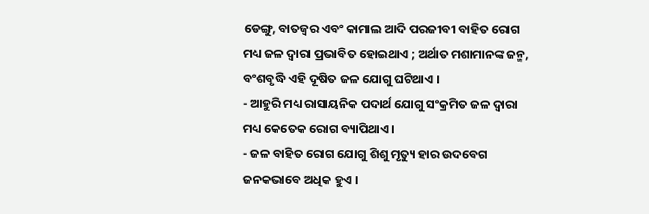ଡେଙ୍ଗୁ, ବାତଜ୍ଵର ଏବଂ କାମାଲ ଆଦି ପରଜୀବୀ ବାହିତ ରୋଗ ମଧ୍ୟ ଜଳ ଦ୍ଵାରା ପ୍ରଭାବିତ ହୋଇଥାଏ ; ଅର୍ଥାତ ମଶାମାନଙ୍କ ଜନ୍ମ, ବଂଶବୃଦ୍ଧି ଏହି ଦୂଷିତ ଜଳ ଯୋଗୁ ଘଟିଥାଏ ।
- ଆହୁରି ମଧ୍ୟ ରାସାୟନିକ ପଦାର୍ଥ ଯୋଗୁ ସଂକ୍ରମିତ ଜଳ ଦ୍ଵାରା ମଧ୍ୟ କେତେକ ରୋଗ ବ୍ୟାପିଥାଏ ।
- ଜଳ ବାହିତ ରୋଗ ଯୋଗୁ ଶିଶୁ ମୃତ୍ୟୁ ହାର ଉଦବେଗ ଜନକଭାବେ ଅଧିକ ହୁଏ ।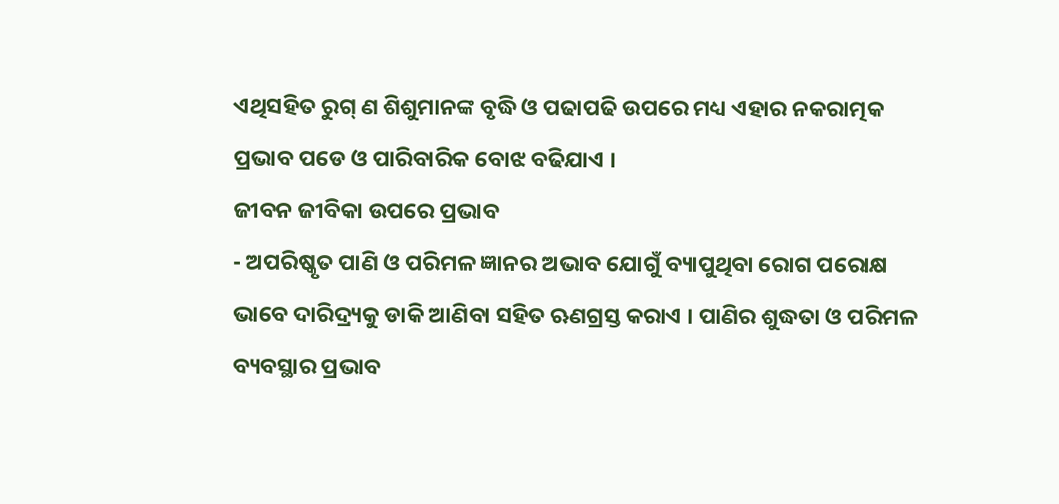ଏଥିସହିତ ରୁଗ୍ ଣ ଶିଶୁମାନଙ୍କ ବୃଦ୍ଧି ଓ ପଢାପଢି ଉପରେ ମଧ୍ୟ ଏହାର ନକରାତ୍ମକ ପ୍ରଭାବ ପଡେ ଓ ପାରିବାରିକ ବୋଝ ବଢିଯାଏ ।
ଜୀବନ ଜୀବିକା ଉପରେ ପ୍ରଭାବ
- ଅପରିଷ୍କୃତ ପାଣି ଓ ପରିମଳ ଜ୍ଞାନର ଅଭାବ ଯୋଗୁଁ ବ୍ୟାପୁଥିବା ରୋଗ ପରୋକ୍ଷ ଭାବେ ଦାରିଦ୍ର୍ୟକୁ ଡାକି ଆଣିବା ସହିତ ଋଣଗ୍ରସ୍ତ କରାଏ । ପାଣିର ଶୁଦ୍ଧତା ଓ ପରିମଳ ବ୍ୟବସ୍ଥାର ପ୍ରଭାବ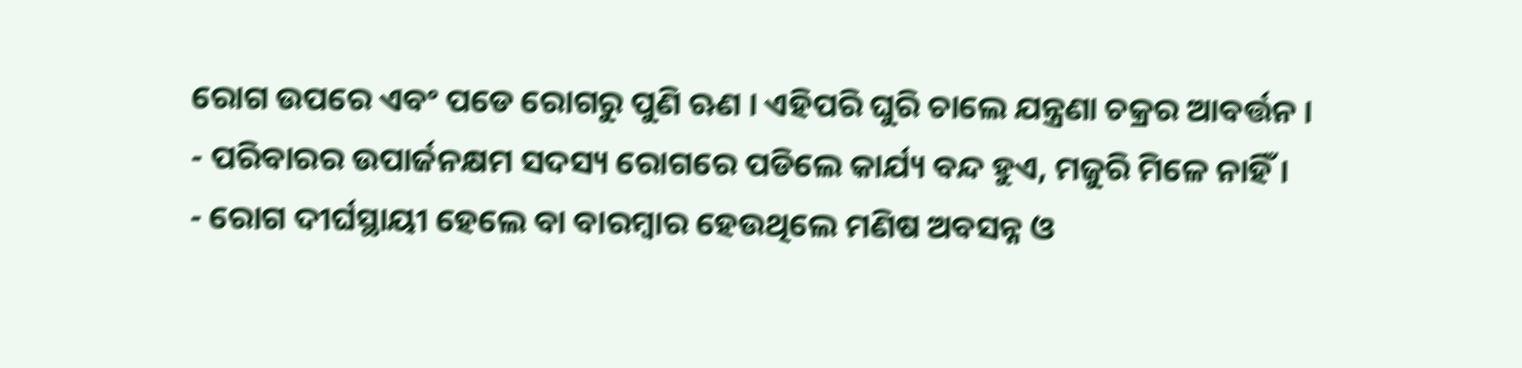ରୋଗ ଉପରେ ଏବଂ ପଡେ ରୋଗରୁ ପୁଣି ଋଣ । ଏହିପରି ଘୁରି ଚାଲେ ଯନ୍ତ୍ରଣା ଚକ୍ରର ଆବର୍ତ୍ତନ ।
- ପରିବାରର ଉପାର୍ଜନକ୍ଷମ ସଦସ୍ୟ ରୋଗରେ ପଡିଲେ କାର୍ଯ୍ୟ ବନ୍ଦ ହୁଏ, ମଜୁରି ମିଳେ ନାହିଁ ।
- ରୋଗ ଦୀର୍ଘସ୍ଥାୟୀ ହେଲେ ବା ବାରମ୍ବାର ହେଉଥିଲେ ମଣିଷ ଅବସନ୍ନ ଓ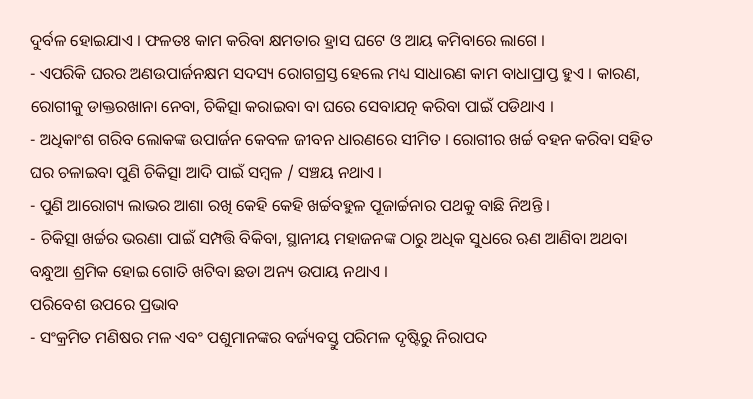ଦୁର୍ବଳ ହୋଇଯାଏ । ଫଳତଃ କାମ କରିବା କ୍ଷମତାର ହ୍ରାସ ଘଟେ ଓ ଆୟ କମିବାରେ ଲାଗେ ।
- ଏପରିକି ଘରର ଅଣଉପାର୍ଜନକ୍ଷମ ସଦସ୍ୟ ରୋଗଗ୍ରସ୍ତ ହେଲେ ମଧ୍ୟ ସାଧାରଣ କାମ ବାଧାପ୍ରାପ୍ତ ହୁଏ । କାରଣ, ରୋଗୀକୁ ଡାକ୍ତରଖାନା ନେବା, ଚିକିତ୍ସା କରାଇବା ବା ଘରେ ସେବାଯତ୍ନ କରିବା ପାଇଁ ପଡିଥାଏ ।
- ଅଧିକାଂଶ ଗରିବ ଲୋକଙ୍କ ଉପାର୍ଜନ କେବଳ ଜୀବନ ଧାରଣରେ ସୀମିତ । ରୋଗୀର ଖର୍ଚ୍ଚ ବହନ କରିବା ସହିତ ଘର ଚଳାଇବା ପୁଣି ଚିକିତ୍ସା ଆଦି ପାଇଁ ସମ୍ବଳ / ସଞ୍ଚୟ ନଥାଏ ।
- ପୁଣି ଆରୋଗ୍ୟ ଲାଭର ଆଶା ରଖି କେହି କେହି ଖର୍ଚ୍ଚବହୁଳ ପୂଜାର୍ଚ୍ଚନାର ପଥକୁ ବାଛି ନିଅନ୍ତି ।
- ଚିକିତ୍ସା ଖର୍ଚ୍ଚର ଭରଣା ପାଇଁ ସମ୍ପତ୍ତି ବିକିବା, ସ୍ଥାନୀୟ ମହାଜନଙ୍କ ଠାରୁ ଅଧିକ ସୁଧରେ ଋଣ ଆଣିବା ଅଥବା ବନ୍ଧୁଆ ଶ୍ରମିକ ହୋଇ ଗୋତି ଖଟିବା ଛଡା ଅନ୍ୟ ଉପାୟ ନଥାଏ ।
ପରିବେଶ ଉପରେ ପ୍ରଭାବ
- ସଂକ୍ରମିତ ମଣିଷର ମଳ ଏବଂ ପଶୁମାନଙ୍କର ବର୍ଜ୍ୟବସ୍ତୁ ପରିମଳ ଦୃଷ୍ଟିରୁ ନିରାପଦ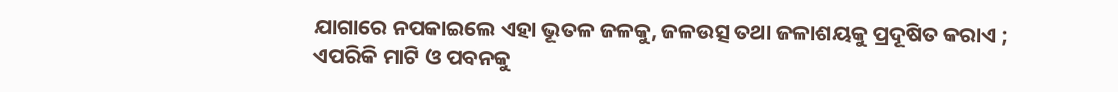ଯାଗାରେ ନପକାଇଲେ ଏହା ଭୂତଳ ଜଳକୁ, ଜଳଉତ୍ସ ତଥା ଜଳାଶୟକୁ ପ୍ରଦୂଷିତ କରାଏ ; ଏପରିକି ମାଟି ଓ ପବନକୁ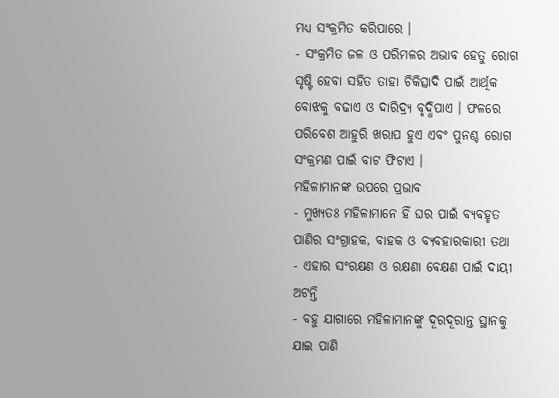ମଧ୍ୟ ସଂକ୍ରମିତ କରିପାରେ ।
- ସଂକ୍ରମିତ ଜଳ ଓ ପରିମଳର ଅଭାବ ହେତୁ ରୋଗ ସୃଷ୍ଟି ହେବା ସହିତ ତାହା ଚିକିତ୍ସାଦି ପାଇଁ ଆର୍ଥିକ ବୋଝକୁ ବଢାଏ ଓ ଦାରିଦ୍ର୍ୟ ବୃଦ୍ଧିପାଏ । ଫଳରେ ପରିବେଶ ଆହୁରି ଖରାପ ହୁଏ ଏବଂ ପୁନଶ୍ଚ ରୋଗ ସଂକ୍ରମଣ ପାଇଁ ବାଟ ଫିଟାଏ ।
ମହିଳାମାନଙ୍କ ଉପରେ ପ୍ରଭାବ
- ମୁଖ୍ୟତଃ ମହିଳାମାନେ ହିଁ ଘର ପାଇଁ ବ୍ୟବହୃତ ପାଣିର ସଂଗ୍ରାହକ, ବାହକ ଓ ବ୍ୟବହାରକାରୀ ତଥା
- ଏହାର ସଂରକ୍ଷଣ ଓ ରକ୍ଷଣା ବେକ୍ଷଣ ପାଇଁ ଦାୟୀ ଅଟନ୍ତି
- ବହୁ ଯାଗାରେ ମହିଳାମାନଙ୍କୁ ଦୂରଦୂରାନ୍ତ ସ୍ଥାନକୁ ଯାଇ ପାଣି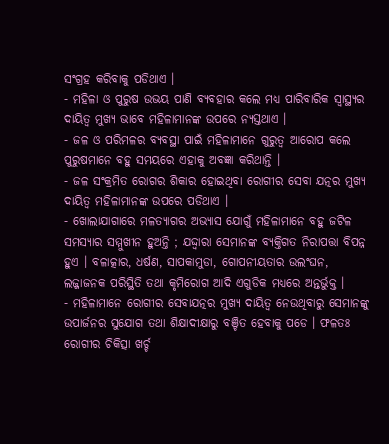ସଂଗ୍ରହ କରିବାକୁ ପଡିଥାଏ ।
- ମହିଳା ଓ ପୁରୁଷ ଉଭୟ ପାଣି ବ୍ୟବହାର କଲେ ମଧ୍ୟ ପାରିବାରିକ ସ୍ୱାସ୍ଥ୍ୟର ଦାୟିତ୍ଵ ମୁଖ୍ୟ ଭାବେ ମହିଳାମାନଙ୍କ ଉପରେ ନ୍ୟସ୍ତଥାଏ ।
- ଜଳ ଓ ପରିମଳର ବ୍ୟବସ୍ଥା ପାଇଁ ମହିଳାମାନେ ଗୁରୁତ୍ଵ ଆରୋପ କଲେ ପୁରୁଷମାନେ ବହୁ ସମୟରେ ଏହାକୁ ଅବଜ୍ଞା କରିଥାନ୍ତି ।
- ଜଳ ସଂକ୍ରମିତ ରୋଗର ଶିକାର ହୋଇଥିବା ରୋଗୀର ସେବା ଯତ୍ନର ମୁଖ୍ୟ ଦାୟିତ୍ଵ ମହିଳାମାନଙ୍କ ଉପରେ ପଡିଥାଏ ।
- ଖୋଲାଯାଗାରେ ମଳତ୍ୟାଗର ଅଭ୍ୟାସ ଯୋଗୁଁ ମହିଳାମାନେ ବହୁ ଜଟିଳ ସମସ୍ୟାର ସମ୍ମୁଖୀନ ହୁଅନ୍ତି ; ଯଦ୍ଦ୍ଵାରା ସେମାନଙ୍କ ବ୍ୟକ୍ତିଗତ ନିରାପତ୍ତା ବିପନ୍ନ ହୁଏ । ବଳାତ୍କାର, ଧର୍ଷଣ, ସାପକାମୁଡା, ଗୋପନୀୟତାର ଉଲଂଘନ, ଲଜ୍ଜାଜନକ ପରିସ୍ଥିତି ତଥା କୃମିରୋଗ ଆଦି ଏଗୁଡିକ ମଧ୍ୟରେ ଅନ୍ତର୍ଭୁକ୍ତ ।
- ମହିଳାମାନେ ରୋଗୀର ସେବାଯତ୍ନର ମୁଖ୍ୟ ଦାୟିତ୍ଵ ନେଉଥିବାରୁ ସେମାନଙ୍କୁ ଉପାର୍ଜନର ସୁଯୋଗ ତଥା ଶିକ୍ଷାଦୀକ୍ଷାରୁ ବଞ୍ଚିତ ହେବାକୁ ପଡେ । ଫଳତଃ ରୋଗୀର ଚିକିତ୍ସା ଖର୍ଚ୍ଚ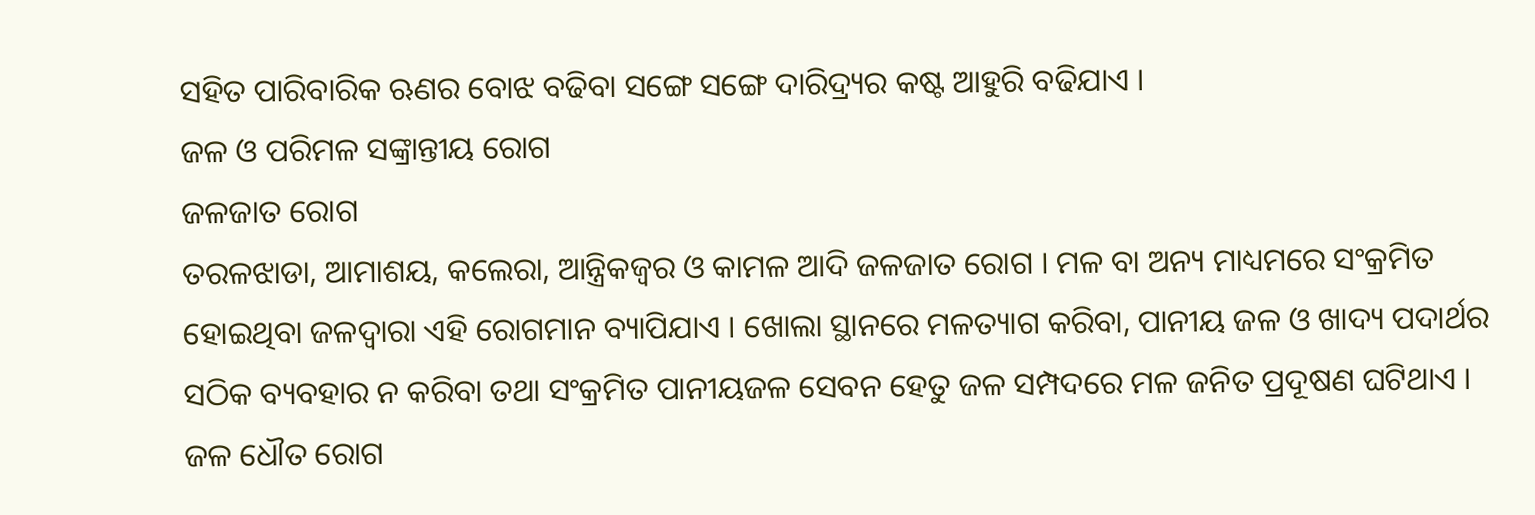ସହିତ ପାରିବାରିକ ଋଣର ବୋଝ ବଢିବା ସଙ୍ଗେ ସଙ୍ଗେ ଦାରିଦ୍ର୍ୟର କଷ୍ଟ ଆହୁରି ବଢିଯାଏ ।
ଜଳ ଓ ପରିମଳ ସଙ୍କ୍ରାନ୍ତୀୟ ରୋଗ
ଜଳଜାତ ରୋଗ
ତରଳଝାଡା, ଆମାଶୟ, କଲେରା, ଆନ୍ତ୍ରିକଜ୍ଵର ଓ କାମଳ ଆଦି ଜଳଜାତ ରୋଗ । ମଳ ବା ଅନ୍ୟ ମାଧ୍ୟମରେ ସଂକ୍ରମିତ ହୋଇଥିବା ଜଳଦ୍ଵାରା ଏହି ରୋଗମାନ ବ୍ୟାପିଯାଏ । ଖୋଲା ସ୍ଥାନରେ ମଳତ୍ୟାଗ କରିବା, ପାନୀୟ ଜଳ ଓ ଖାଦ୍ୟ ପଦାର୍ଥର ସଠିକ ବ୍ୟବହାର ନ କରିବା ତଥା ସଂକ୍ରମିତ ପାନୀୟଜଳ ସେବନ ହେତୁ ଜଳ ସମ୍ପଦରେ ମଳ ଜନିତ ପ୍ରଦୂଷଣ ଘଟିଥାଏ ।
ଜଳ ଧୌତ ରୋଗ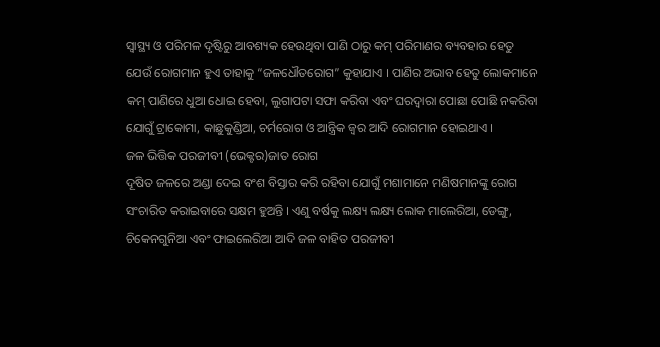ସ୍ୱାସ୍ଥ୍ୟ ଓ ପରିମଳ ଦୃଷ୍ଟିରୁ ଆବଶ୍ୟକ ହେଉଥିବା ପାଣି ଠାରୁ କମ୍ ପରିମାଣର ବ୍ୟବହାର ହେତୁ ଯେଉଁ ରୋଗମାନ ହୁଏ ତାହାକୁ “ଜଳଧୌତରୋଗ” କୁହାଯାଏ । ପାଣିର ଅଭାବ ହେତୁ ଲୋକମାନେ କମ୍ ପାଣିରେ ଧୁଆ ଧୋଇ ହେବା, ଲୁଗାପଟା ସଫା କରିବା ଏବଂ ଘରଦ୍ଵାରା ପୋଛା ପୋଛି ନକରିବା ଯୋଗୁଁ ଟ୍ରାକୋମା, କାଛୁକୁଣ୍ଡିଆ, ଚର୍ମରୋଗ ଓ ଆନ୍ତ୍ରିକ ଜ୍ଵର ଆଦି ରୋଗମାନ ହୋଇଥାଏ ।
ଜଳ ଭିତ୍ତିକ ପରଜୀବୀ (ଭେକ୍ଟର)ଜାତ ରୋଗ
ଦୂଷିତ ଜଳରେ ଅଣ୍ଡା ଦେଇ ବଂଶ ବିସ୍ତାର କରି ରହିବା ଯୋଗୁଁ ମଶାମାନେ ମଣିଷମାନଙ୍କୁ ରୋଗ ସଂଚାରିତ କରାଇବାରେ ସକ୍ଷମ ହୁଅନ୍ତି । ଏଣୁ ବର୍ଷକୁ ଲକ୍ଷ୍ୟ ଲକ୍ଷ୍ୟ ଲୋକ ମାଲେରିଆ, ଡେଙ୍ଗୁ, ଚିକେନଗୁନିଆ ଏବଂ ଫାଇଲେରିଆ ଆଦି ଜଳ ବାହିତ ପରଜୀବୀ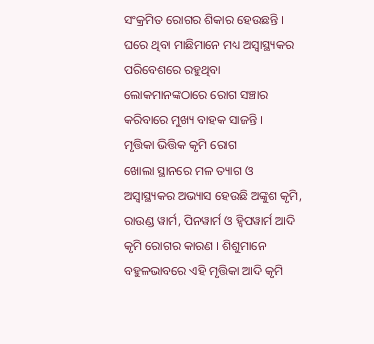ସଂକ୍ରମିତ ରୋଗର ଶିକାର ହେଉଛନ୍ତି । ଘରେ ଥିବା ମାଛିମାନେ ମଧ୍ୟ ଅସ୍ୱାସ୍ଥ୍ୟକର ପରିବେଶରେ ରହୁଥିବା ଲୋକମାନଙ୍କଠାରେ ରୋଗ ସଞ୍ଚାର କରିବାରେ ମୁଖ୍ୟ ବାହକ ସାଜନ୍ତି ।
ମୃତ୍ତିକା ଭିତ୍ତିକ କୃମି ରୋଗ
ଖୋଲା ସ୍ଥାନରେ ମଳ ତ୍ୟାଗ ଓ ଅସ୍ୱାସ୍ଥ୍ୟକର ଅଭ୍ୟାସ ହେଉଛି ଅଙ୍କୁଶ କୃମି, ରାଉଣ୍ଡ ୱାର୍ମ, ପିନୱାର୍ମ ଓ ହ୍ଵିପୱାର୍ମ ଆଦି କୃମି ରୋଗର କାରଣ । ଶିଶୁମାନେ ବହୁଳଭାବରେ ଏହି ମୃତ୍ତିକା ଆଦି କୃମି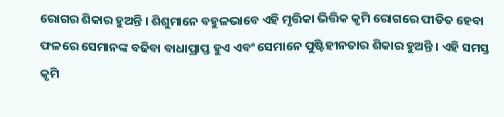ରୋଗର ଶିକାର ହୁଅନ୍ତି । ଶିଶୁମାନେ ବହୁଳଭାବେ ଏହି ମୃତ୍ତିକା ଭିତ୍ତିକ କୃମି ରୋଗରେ ପୀଡିତ ହେବା ଫଳରେ ସେମାନଙ୍କ ବଢିବା ବାଧାପ୍ରାପ୍ତ ହୁଏ ଏବଂ ସେମାନେ ପୁଷ୍ଟିହୀନତାର ଶିକାର ହୁଅନ୍ତି । ଏହି ସମସ୍ତ କୃମି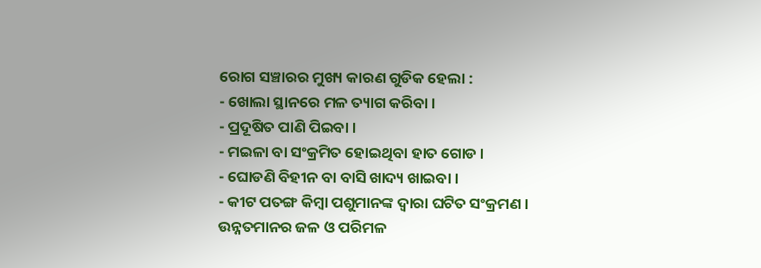ରୋଗ ସଞ୍ଚାରର ମୁଖ୍ୟ କାରଣ ଗୁଡିକ ହେଲା :
- ଖୋଲା ସ୍ଥାନରେ ମଳ ତ୍ୟାଗ କରିବା ।
- ପ୍ରଦୂଷିତ ପାଣି ପିଇବା ।
- ମଇଳା ବା ସଂକ୍ରମିତ ହୋଇଥିବା ହାତ ଗୋଡ ।
- ଘୋଡଣି ବିହୀନ ବା ବାସି ଖାଦ୍ୟ ଖାଇବା ।
- କୀଟ ପତଙ୍ଗ କିମ୍ବା ପଶୁମାନଙ୍କ ଦ୍ଵାରା ଘଟିତ ସଂକ୍ରମଣ ।
ଉନ୍ନତମାନର ଜଳ ଓ ପରିମଳ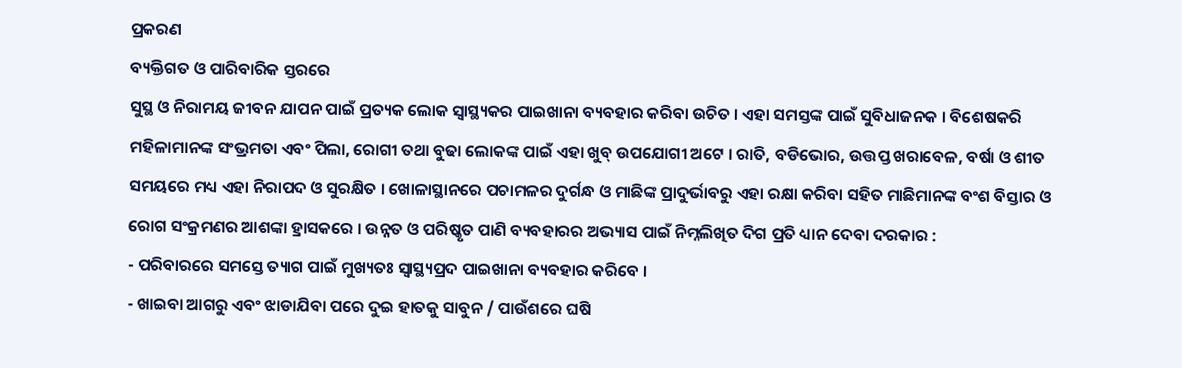ପ୍ରକରଣ
ବ୍ୟକ୍ତିଗତ ଓ ପାରିବାରିକ ସ୍ତରରେ
ସୁସ୍ଥ ଓ ନିରାମୟ ଜୀବନ ଯାପନ ପାଇଁ ପ୍ରତ୍ୟକ ଲୋକ ସ୍ୱାସ୍ଥ୍ୟକର ପାଇଖାନା ବ୍ୟବହାର କରିବା ଉଚିତ । ଏହା ସମସ୍ତଙ୍କ ପାଇଁ ସୁବିଧାଜନକ । ବିଶେଷକରି ମହିଳାମାନଙ୍କ ସଂଭ୍ରମତା ଏବଂ ପିଲା, ରୋଗୀ ତଥା ବୁଢା ଲୋକଙ୍କ ପାଇଁ ଏହା ଖୁବ୍ ଉପଯୋଗୀ ଅଟେ । ରାତି, ବଡିଭୋର, ଉତ୍ତପ୍ତ ଖରାବେଳ, ବର୍ଷା ଓ ଶୀତ ସମୟରେ ମଧ୍ୟ ଏହା ନିରାପଦ ଓ ସୁରକ୍ଷିତ । ଖୋଳାସ୍ଥାନରେ ପଚାମଳର ଦୁର୍ଗନ୍ଧ ଓ ମାଛିଙ୍କ ପ୍ରାଦୁର୍ଭାବରୁ ଏହା ରକ୍ଷା କରିବା ସହିତ ମାଛିମାନଙ୍କ ବଂଶ ବିସ୍ତାର ଓ ରୋଗ ସଂକ୍ରମଣର ଆଶଙ୍କା ହ୍ରାସକରେ । ଉନ୍ନତ ଓ ପରିଷ୍କୃତ ପାଣି ବ୍ୟବହାରର ଅଭ୍ୟାସ ପାଇଁ ନିମ୍ନଲିଖିତ ଦିଗ ପ୍ରତି ଧ୍ୟାନ ଦେବା ଦରକାର :
- ପରିବାରରେ ସମସ୍ତେ ତ୍ୟାଗ ପାଇଁ ମୁଖ୍ୟତଃ ସ୍ୱାସ୍ଥ୍ୟପ୍ରଦ ପାଇଖାନା ବ୍ୟବହାର କରିବେ ।
- ଖାଇବା ଆଗରୁ ଏବଂ ଝାଡାଯିବା ପରେ ଦୁଇ ହାତକୁ ସାବୁନ / ପାଉଁଶରେ ଘଷି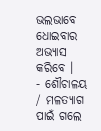ଭଲଭାବେ ଧୋଇବାର ଅଭ୍ୟାସ କରିବେ ।
- ଶୌଚାଳୟ / ମଳତ୍ୟାଗ ପାଇଁ ଗଲେ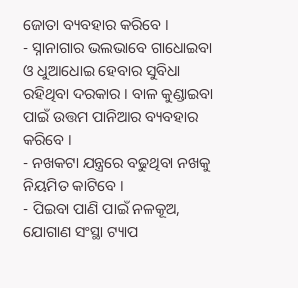ଜୋତା ବ୍ୟବହାର କରିବେ ।
- ସ୍ନାନାଗାର ଭଲଭାବେ ଗାଧୋଇବା ଓ ଧୁଆଧୋଇ ହେବାର ସୁବିଧା ରହିଥିବା ଦରକାର । ବାଳ କୁଣ୍ଡାଇବା ପାଇଁ ଉତ୍ତମ ପାନିଆର ବ୍ୟବହାର କରିବେ ।
- ନଖକଟା ଯନ୍ତ୍ରରେ ବଢୁଥିବା ନଖକୁ ନିୟମିତ କାଟିବେ ।
- ପିଇବା ପାଣି ପାଇଁ ନଳକୂଅ, ଯୋଗାଣ ସଂସ୍ଥା ଟ୍ୟାପ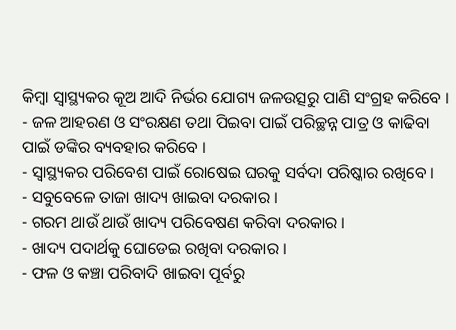କିମ୍ବା ସ୍ୱାସ୍ଥ୍ୟକର କୂଅ ଆଦି ନିର୍ଭର ଯୋଗ୍ୟ ଜଳଉତ୍ସରୁ ପାଣି ସଂଗ୍ରହ କରିବେ ।
- ଜଳ ଆହରଣ ଓ ସଂରକ୍ଷଣ ତଥା ପିଇବା ପାଇଁ ପରିଚ୍ଛନ୍ନ ପାତ୍ର ଓ କାଢିବା ପାଇଁ ଡଙ୍କିର ବ୍ୟବହାର କରିବେ ।
- ସ୍ୱାସ୍ଥ୍ୟକର ପରିବେଶ ପାଇଁ ରୋଷେଇ ଘରକୁ ସର୍ବଦା ପରିଷ୍କାର ରଖିବେ ।
- ସବୁବେଳେ ତାଜା ଖାଦ୍ୟ ଖାଇବା ଦରକାର ।
- ଗରମ ଥାଉଁ ଥାଉଁ ଖାଦ୍ୟ ପରିବେଷଣ କରିବା ଦରକାର ।
- ଖାଦ୍ୟ ପଦାର୍ଥକୁ ଘୋଡେଇ ରଖିବା ଦରକାର ।
- ଫଳ ଓ କଞ୍ଚା ପରିବାଦି ଖାଇବା ପୂର୍ବରୁ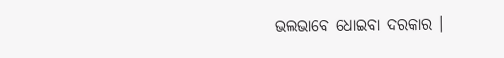ଭଲଭାବେ ଧୋଇବା ଦରକାର ।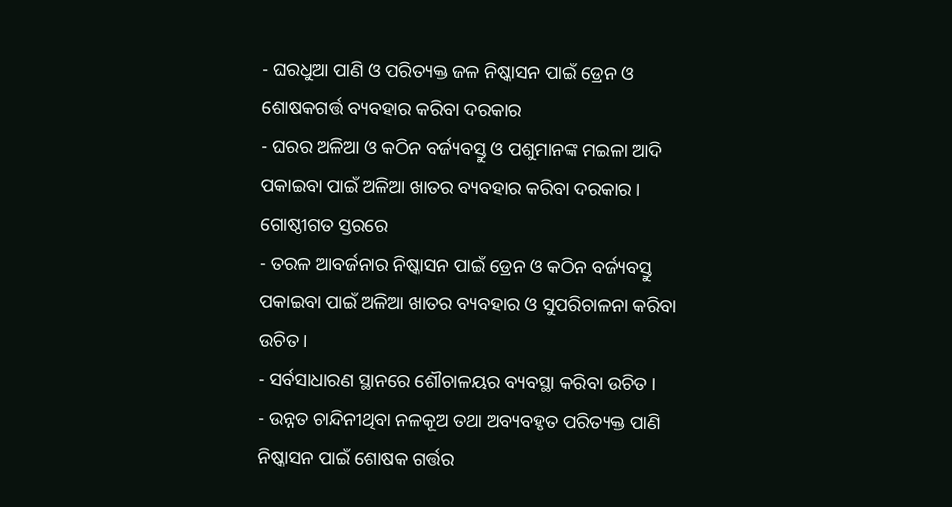- ଘରଧୁଆ ପାଣି ଓ ପରିତ୍ୟକ୍ତ ଜଳ ନିଷ୍କାସନ ପାଇଁ ଡ୍ରେନ ଓ ଶୋଷକଗର୍ତ୍ତ ବ୍ୟବହାର କରିବା ଦରକାର
- ଘରର ଅଳିଆ ଓ କଠିନ ବର୍ଜ୍ୟବସ୍ତୁ ଓ ପଶୁମାନଙ୍କ ମଇଳା ଆଦି ପକାଇବା ପାଇଁ ଅଳିଆ ଖାତର ବ୍ୟବହାର କରିବା ଦରକାର ।
ଗୋଷ୍ଠୀଗତ ସ୍ତରରେ
- ତରଳ ଆବର୍ଜନାର ନିଷ୍କାସନ ପାଇଁ ଡ୍ରେନ ଓ କଠିନ ବର୍ଜ୍ୟବସ୍ତୁ ପକାଇବା ପାଇଁ ଅଳିଆ ଖାତର ବ୍ୟବହାର ଓ ସୁପରିଚାଳନା କରିବା ଉଚିତ ।
- ସର୍ବସାଧାରଣ ସ୍ଥାନରେ ଶୌଚାଳୟର ବ୍ୟବସ୍ଥା କରିବା ଉଚିତ ।
- ଉନ୍ନତ ଚାନ୍ଦିନୀଥିବା ନଳକୂଅ ତଥା ଅବ୍ୟବହୃତ ପରିତ୍ୟକ୍ତ ପାଣି ନିଷ୍କାସନ ପାଇଁ ଶୋଷକ ଗର୍ତ୍ତର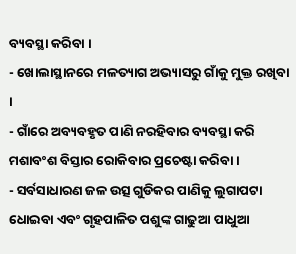ବ୍ୟବସ୍ଥା କରିବା ।
- ଖୋଲାସ୍ଥାନରେ ମଳତ୍ୟାଗ ଅଭ୍ୟାସରୁ ଗାଁକୁ ମୁକ୍ତ ରଖିବା ।
- ଗାଁରେ ଅବ୍ୟବହୃତ ପାଣି ନରହିବାର ବ୍ୟବସ୍ଥା କରି ମଶାବଂଶ ବିସ୍ତାର ରୋକିବାର ପ୍ରଚେଷ୍ଟା କରିବା ।
- ସର୍ବସାଧାରଣ ଜଳ ଉତ୍ସ ଗୁଡିକର ପାଣିକୁ ଲୁଗାପଟା ଧୋଇବା ଏବଂ ଗୃହପାଳିତ ପଶୁଙ୍କ ଗାଢୁଆ ପାଧୁଆ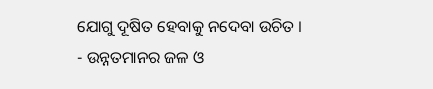ଯୋଗୁ ଦୂଷିତ ହେବାକୁ ନଦେବା ଉଚିତ ।
- ଉନ୍ନତମାନର ଜଳ ଓ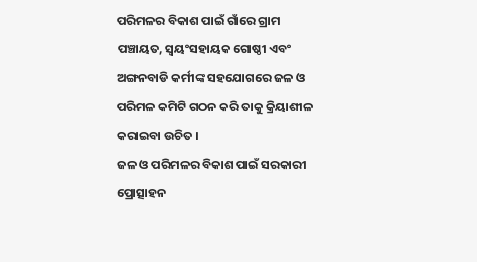ପରିମଳର ବିକାଶ ପାଇଁ ଗାଁରେ ଗ୍ରାମ ପଞ୍ଚାୟତ, ସ୍ଵୟଂସହାୟକ ଗୋଷ୍ଠୀ ଏବଂ ଅଙ୍ଗନବାଡି କର୍ମୀଙ୍କ ସହଯୋଗରେ ଜଳ ଓ ପରିମଳ କମିଟି ଗଠନ କରି ତାକୁ କ୍ରିୟାଶୀଳ କରାଇବା ଉଚିତ ।
ଜଳ ଓ ପରିମଳର ବିକାଶ ପାଇଁ ସରକାରୀ ପ୍ରୋତ୍ସାହନ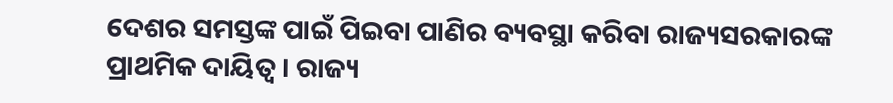ଦେଶର ସମସ୍ତଙ୍କ ପାଇଁ ପିଇବା ପାଣିର ବ୍ୟବସ୍ଥା କରିବା ରାଜ୍ୟସରକାରଙ୍କ ପ୍ରାଥମିକ ଦାୟିତ୍ଵ । ରାଜ୍ୟ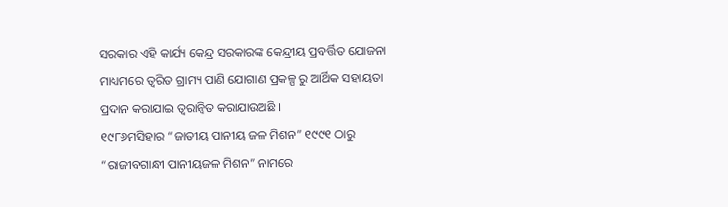ସରକାର ଏହି କାର୍ଯ୍ୟ କେନ୍ଦ୍ର ସରକାରଙ୍କ କେନ୍ଦ୍ରୀୟ ପ୍ରବର୍ତ୍ତିତ ଯୋଜନା ମାଧ୍ୟମରେ ତ୍ଵରିତ ଗ୍ରାମ୍ୟ ପାଣି ଯୋଗାଣ ପ୍ରକଳ୍ପ ରୁ ଆର୍ଥିକ ସହାୟତା ପ୍ରଦାନ କରାଯାଇ ତ୍ୱରାନ୍ୱିତ କରାଯାଉଅଛି ।
୧୯୮୬ମସିହାର “ଜାତୀୟ ପାନୀୟ ଜଳ ମିଶନ” ୧୯୯୧ ଠାରୁ “ରାଜୀବଗାନ୍ଧୀ ପାନୀୟଜଳ ମିଶନ” ନାମରେ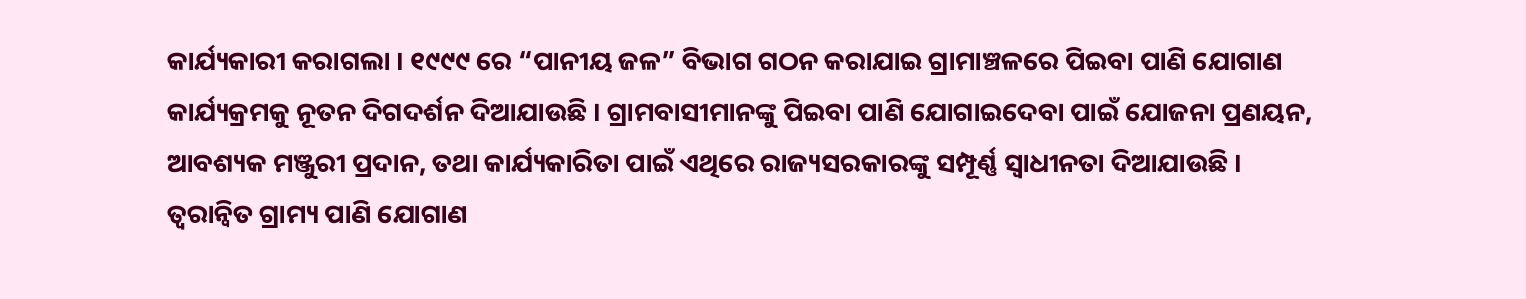କାର୍ଯ୍ୟକାରୀ କରାଗଲା । ୧୯୯୯ ରେ “ପାନୀୟ ଜଳ” ବିଭାଗ ଗଠନ କରାଯାଇ ଗ୍ରାମାଞ୍ଚଳରେ ପିଇବା ପାଣି ଯୋଗାଣ କାର୍ଯ୍ୟକ୍ରମକୁ ନୂତନ ଦିଗଦର୍ଶନ ଦିଆଯାଉଛି । ଗ୍ରାମବାସୀମାନଙ୍କୁ ପିଇବା ପାଣି ଯୋଗାଇଦେବା ପାଇଁ ଯୋଜନା ପ୍ରଣୟନ, ଆବଶ୍ୟକ ମଞ୍ଜୁରୀ ପ୍ରଦାନ, ତଥା କାର୍ଯ୍ୟକାରିତା ପାଇଁ ଏଥିରେ ରାଜ୍ୟସରକାରଙ୍କୁ ସମ୍ପୂର୍ଣ୍ଣ ସ୍ଵାଧୀନତା ଦିଆଯାଉଛି ।
ତ୍ୱରାନ୍ୱିତ ଗ୍ରାମ୍ୟ ପାଣି ଯୋଗାଣ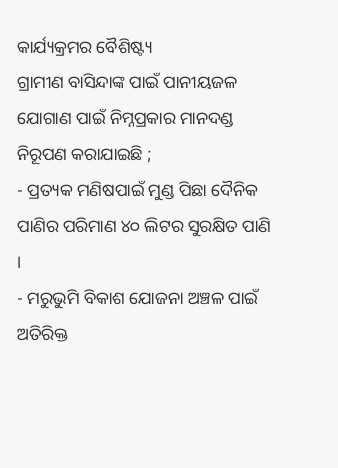କାର୍ଯ୍ୟକ୍ରମର ବୈଶିଷ୍ଟ୍ୟ
ଗ୍ରାମୀଣ ବାସିନ୍ଦାଙ୍କ ପାଇଁ ପାନୀୟଜଳ ଯୋଗାଣ ପାଇଁ ନିମ୍ନପ୍ରକାର ମାନଦଣ୍ଡ ନିରୂପଣ କରାଯାଇଛି ;
- ପ୍ରତ୍ୟକ ମଣିଷପାଇଁ ମୁଣ୍ଡ ପିଛା ଦୈନିକ ପାଣିର ପରିମାଣ ୪୦ ଲିଟର ସୁରକ୍ଷିତ ପାଣି ।
- ମରୁଭୁମି ବିକାଶ ଯୋଜନା ଅଞ୍ଚଳ ପାଇଁ ଅତିରିକ୍ତ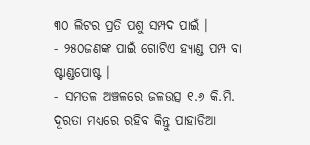୩୦ ଲିଟର ପ୍ରତି ପଶୁ ସମ୍ପଦ ପାଇଁ ।
- ୨୫୦ଜଣଙ୍କ ପାଇଁ ଗୋଟିଏ ହ୍ୟାଣ୍ଡ ପମ୍ପ ବା ଷ୍ଟାଣ୍ଡପୋଷ୍ଟ ।
- ସମତଳ ଅଞ୍ଚଳରେ ଜଳଉତ୍ସ ୧.୬ କି.ମି. ଦୂରତା ମଧ୍ୟରେ ରହିବ କିନ୍ତୁ ପାହାଡିଆ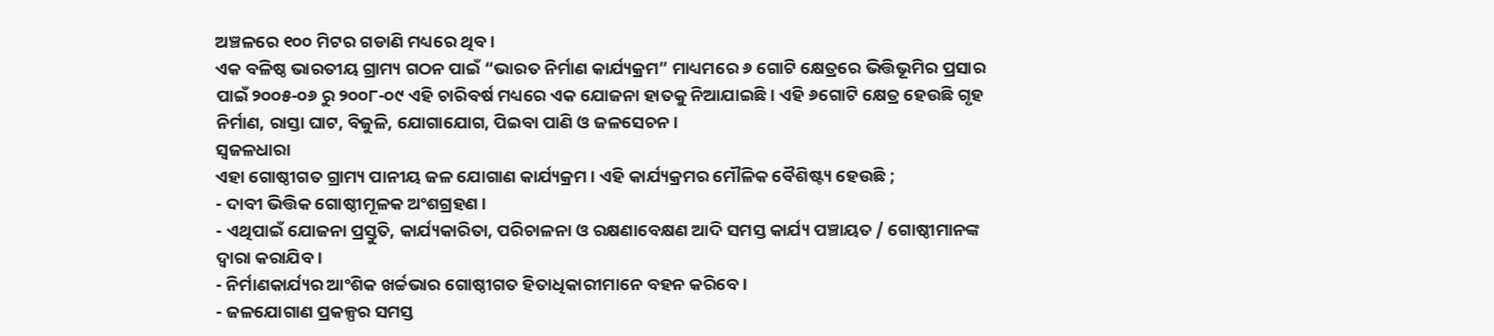ଅଞ୍ଚଳରେ ୧୦୦ ମିଟର ଗଡାଣି ମଧ୍ୟରେ ଥିବ ।
ଏକ ବଳିଷ୍ଠ ଭାରତୀୟ ଗ୍ରାମ୍ୟ ଗଠନ ପାଇଁ “ଭାରତ ନିର୍ମାଣ କାର୍ଯ୍ୟକ୍ରମ” ମାଧ୍ୟମରେ ୬ ଗୋଟି କ୍ଷେତ୍ରରେ ଭିତ୍ତିଭୂମିର ପ୍ରସାର ପାଇଁ ୨୦୦୫-୦୬ ରୁ ୨୦୦୮-୦୯ ଏହି ଚାରିବର୍ଷ ମଧ୍ୟରେ ଏକ ଯୋଜନା ହାତକୁ ନିଆଯାଇଛି । ଏହି ୬ଗୋଟି କ୍ଷେତ୍ର ହେଉଛି ଗୃହ ନିର୍ମାଣ, ରାସ୍ତା ଘାଟ, ବିଜୁଳି, ଯୋଗାଯୋଗ, ପିଇବା ପାଣି ଓ ଜଳସେଚନ ।
ସ୍ଵଜଳଧାରା
ଏହା ଗୋଷ୍ଠୀଗତ ଗ୍ରାମ୍ୟ ପାନୀୟ ଜଳ ଯୋଗାଣ କାର୍ଯ୍ୟକ୍ରମ । ଏହି କାର୍ଯ୍ୟକ୍ରମର ମୌଳିକ ବୈଶିଷ୍ଟ୍ୟ ହେଉଛି ;
- ଦାବୀ ଭିତ୍ତିକ ଗୋଷ୍ଠୀମୂଳକ ଅଂଶଗ୍ରହଣ ।
- ଏଥିପାଇଁ ଯୋଜନା ପ୍ରସ୍ତୁତି, କାର୍ଯ୍ୟକାରିତା, ପରିଚାଳନା ଓ ରକ୍ଷଣାବେକ୍ଷଣ ଆଦି ସମସ୍ତ କାର୍ଯ୍ୟ ପଞ୍ଚାୟତ / ଗୋଷ୍ଠୀମାନଙ୍କ ଦ୍ଵାରା କରାଯିବ ।
- ନିର୍ମାଣକାର୍ଯ୍ୟର ଆଂଶିକ ଖର୍ଚ୍ଚଭାର ଗୋଷ୍ଠୀଗତ ହିତାଧିକାରୀମାନେ ବହନ କରିବେ ।
- ଜଳଯୋଗାଣ ପ୍ରକଳ୍ପର ସମସ୍ତ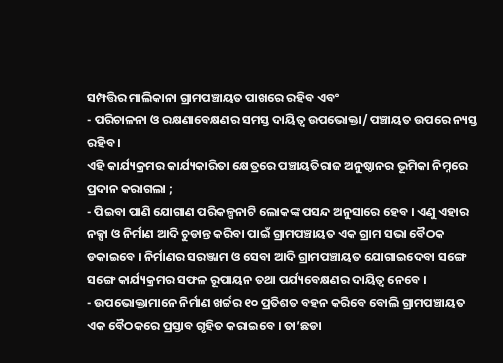ସମ୍ପତ୍ତିର ମାଲିକାନା ଗ୍ରାମପଞ୍ଚାୟତ ପାଖରେ ରହିବ ଏବଂ
- ପରିଚାଳନା ଓ ରକ୍ଷଣାବେକ୍ଷଣର ସମସ୍ତ ଦାୟିତ୍ଵ ଉପଭୋକ୍ତା/ ପଞ୍ଚାୟତ ଉପରେ ନ୍ୟସ୍ତ ରହିବ ।
ଏହି କାର୍ଯ୍ୟକ୍ରମର କାର୍ଯ୍ୟକାରିତା କ୍ଷେତ୍ରରେ ପଞ୍ଚାୟତିରାଜ ଅନୁଷ୍ଠାନର ଭୂମିକା ନିମ୍ନରେ ପ୍ରଦାନ କରାଗଲା ;
- ପିଇବା ପାଣି ଯୋଗାଣ ପରିକଳ୍ପନାଟି ଲୋକଙ୍କ ପସନ୍ଦ ଅନୁସାରେ ହେବ । ଏଣୁ ଏହାର ନକ୍ସା ଓ ନିର୍ମାଣ ଆଦି ଚୁଡାନ୍ତ କରିବା ପାଇଁ ଗ୍ରାମପଞ୍ଚାୟତ ଏକ ଗ୍ରାମ ସଭା ବୈଠକ ଡକାଇବେ । ନିର୍ମାଣର ସରଞ୍ଜାମ ଓ ସେବା ଆଦି ଗ୍ରାମପଞ୍ଚାୟତ ଯୋଗାଇଦେବା ସଙ୍ଗେ ସଙ୍ଗେ କାର୍ଯ୍ୟକ୍ରମର ସଫଳ ରୂପାୟନ ତଥା ପର୍ଯ୍ୟବେକ୍ଷଣର ଦାୟିତ୍ଵ ନେବେ ।
- ଉପଭୋକ୍ତାମାନେ ନିର୍ମାଣ ଖର୍ଚ୍ଚର ୧୦ ପ୍ରତିଶତ ବହନ କରିବେ ବୋଲି ଗ୍ରାମପଞ୍ଚାୟତ ଏକ ବୈଠକରେ ପ୍ରସ୍ତାବ ଗୃହିତ କରାଇବେ । ତା’ଛଡା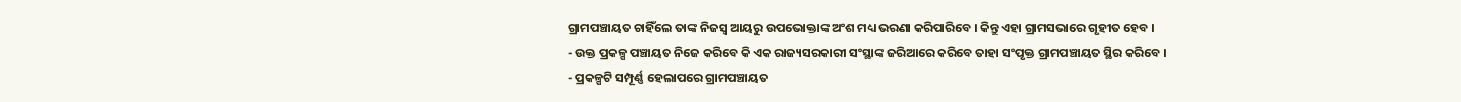ଗ୍ରାମପଞ୍ଚାୟତ ଚାହିଁଲେ ତାଙ୍କ ନିଜସ୍ଵ ଆୟରୁ ଉପଭୋକ୍ତାଙ୍କ ଅଂଶ ମଧ୍ୟ ଭରଣା କରିପାରିବେ । କିନ୍ତୁ ଏହା ଗ୍ରାମସଭାରେ ଗୃହୀତ ହେବ ।
- ଉକ୍ତ ପ୍ରକଳ୍ପ ପଞ୍ଚାୟତ ନିଜେ କରିବେ କି ଏକ ରାଜ୍ୟସରକାରୀ ସଂସ୍ଥାଙ୍କ ଜରିଆରେ କରିବେ ତାହା ସଂପୃକ୍ତ ଗ୍ରାମପଞ୍ଚାୟତ ସ୍ଥିର କରିବେ ।
- ପ୍ରକଳ୍ପଟି ସମ୍ପୂର୍ଣ୍ଣ ହେଲାପରେ ଗ୍ରାମପଞ୍ଚାୟତ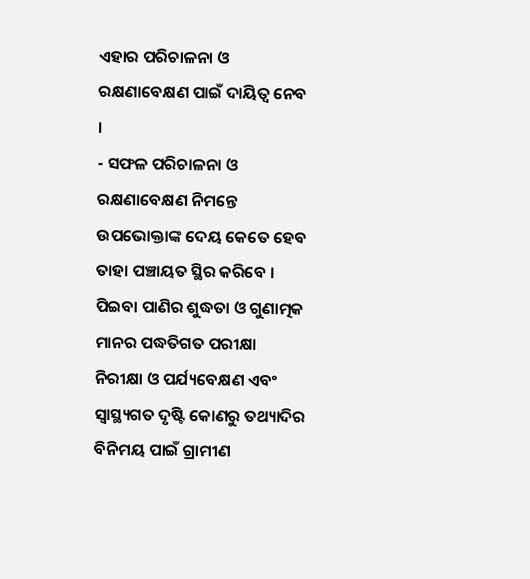ଏହାର ପରିଚାଳନା ଓ ରକ୍ଷଣାବେକ୍ଷଣ ପାଇଁ ଦାୟିତ୍ଵ ନେବ ।
- ସଫଳ ପରିଚାଳନା ଓ ରକ୍ଷଣାବେକ୍ଷଣ ନିମନ୍ତେ ଉପଭୋକ୍ତାଙ୍କ ଦେୟ କେତେ ହେବ ତାହା ପଞ୍ଚାୟତ ସ୍ଥିର କରିବେ । ପିଇବା ପାଣିର ଶୁଦ୍ଧତା ଓ ଗୁଣାତ୍ମକ ମାନର ପଦ୍ଧତିଗତ ପରୀକ୍ଷା ନିରୀକ୍ଷା ଓ ପର୍ଯ୍ୟବେକ୍ଷଣ ଏବଂ ସ୍ୱାସ୍ଥ୍ୟଗତ ଦୃଷ୍ଟି କୋଣରୁ ତଥ୍ୟାଦିର ବିନିମୟ ପାଇଁ ଗ୍ରାମୀଣ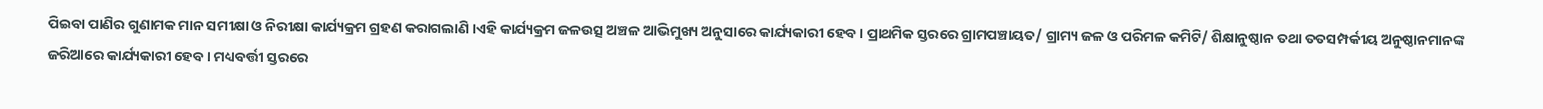ପିଇବା ପାଣିର ଗୁଣାମକ ମାନ ସମୀକ୍ଷା ଓ ନିରୀକ୍ଷା କାର୍ଯ୍ୟକ୍ରମ ଗ୍ରହଣ କରାଗଲାଣି ।ଏହି କାର୍ଯ୍ୟକ୍ରମ ଜଳଉତ୍ସ ଅଞ୍ଚଳ ଆଭିମୁଖ୍ୟ ଅନୁସାରେ କାର୍ଯ୍ୟକାରୀ ହେବ । ପ୍ରାଥମିକ ସ୍ତରରେ ଗ୍ରାମପଞ୍ଚାୟତ/ ଗ୍ରାମ୍ୟ ଜଳ ଓ ପରିମଳ କମିଟି/ ଶିକ୍ଷାନୁଷ୍ଠାନ ତଥା ତତସମ୍ପର୍କୀୟ ଅନୁଷ୍ଠାନମାନଙ୍କ ଜରିଆରେ କାର୍ଯ୍ୟକାରୀ ହେବ । ମଧ୍ୟବର୍ତ୍ତୀ ସ୍ତରରେ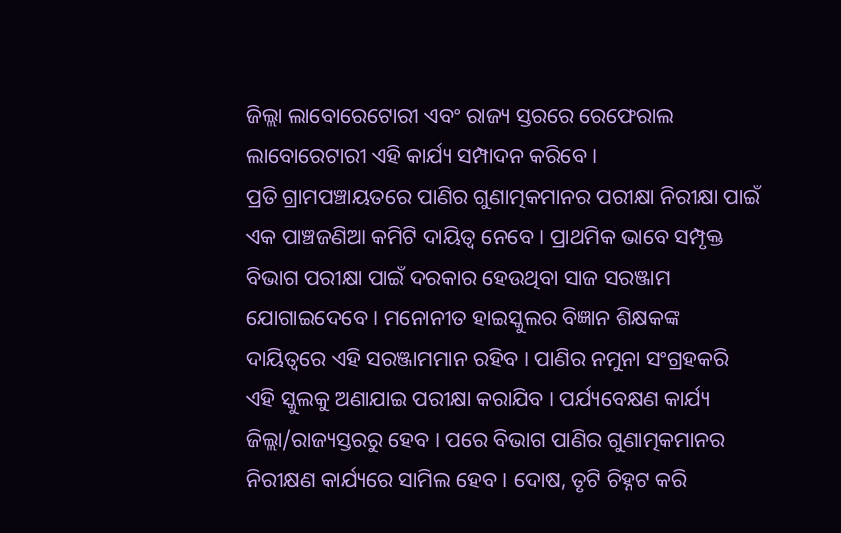ଜିଲ୍ଲା ଲାବୋରେଟୋରୀ ଏବଂ ରାଜ୍ୟ ସ୍ତରରେ ରେଫେରାଲ ଲାବୋରେଟାରୀ ଏହି କାର୍ଯ୍ୟ ସମ୍ପାଦନ କରିବେ ।
ପ୍ରତି ଗ୍ରାମପଞ୍ଚାୟତରେ ପାଣିର ଗୁଣାତ୍ମକମାନର ପରୀକ୍ଷା ନିରୀକ୍ଷା ପାଇଁ ଏକ ପାଞ୍ଚଜଣିଆ କମିଟି ଦାୟିତ୍ଵ ନେବେ । ପ୍ରାଥମିକ ଭାବେ ସମ୍ପୃକ୍ତ ବିଭାଗ ପରୀକ୍ଷା ପାଇଁ ଦରକାର ହେଉଥିବା ସାଜ ସରଞ୍ଜାମ ଯୋଗାଇଦେବେ । ମନୋନୀତ ହାଇସ୍କୁଲର ବିଜ୍ଞାନ ଶିକ୍ଷକଙ୍କ ଦାୟିତ୍ଵରେ ଏହି ସରଞ୍ଜାମମାନ ରହିବ । ପାଣିର ନମୁନା ସଂଗ୍ରହକରି ଏହି ସ୍କୁଲକୁ ଅଣାଯାଇ ପରୀକ୍ଷା କରାଯିବ । ପର୍ଯ୍ୟବେକ୍ଷଣ କାର୍ଯ୍ୟ ଜିଲ୍ଲା/ରାଜ୍ୟସ୍ତରରୁ ହେବ । ପରେ ବିଭାଗ ପାଣିର ଗୁଣାତ୍ମକମାନର ନିରୀକ୍ଷଣ କାର୍ଯ୍ୟରେ ସାମିଲ ହେବ । ଦୋଷ, ତୃଟି ଚିହ୍ନଟ କରି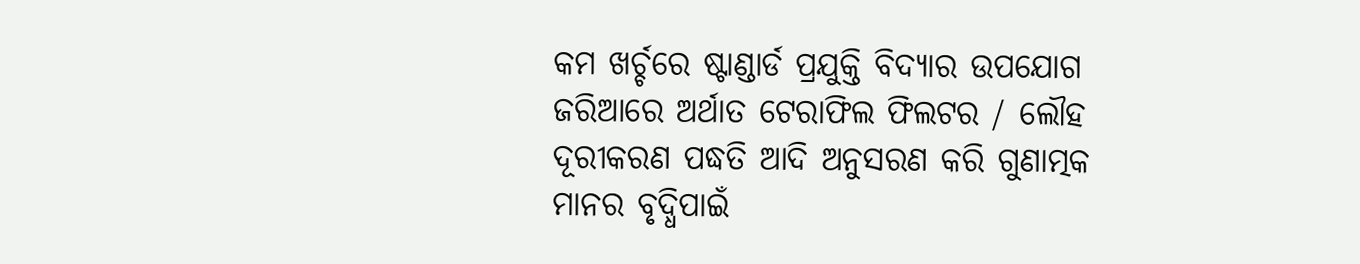କମ ଖର୍ଚ୍ଚରେ ଷ୍ଟାଣ୍ଡାର୍ଡ ପ୍ରଯୁକ୍ତି ବିଦ୍ୟାର ଉପଯୋଗ ଜରିଆରେ ଅର୍ଥାତ ଟେରାଫିଲ ଫିଲଟର / ଲୌହ ଦୂରୀକରଣ ପଦ୍ଧତି ଆଦି ଅନୁସରଣ କରି ଗୁଣାତ୍ମକ ମାନର ବୃଦ୍ଧିପାଇଁ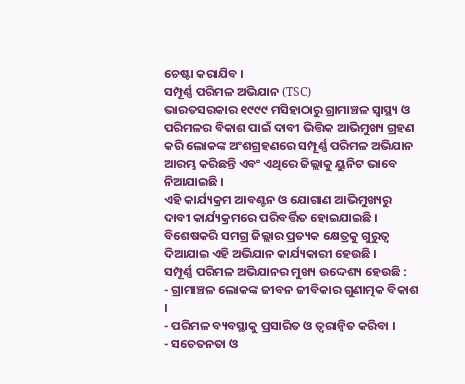ଚେଷ୍ଟା କରାଯିବ ।
ସମ୍ପୂର୍ଣ୍ଣ ପରିମଳ ଅଭିଯାନ (TSC)
ଭାରତସରକାର ୧୯୯୯ ମସିହାଠାରୁ ଗ୍ରାମାଞ୍ଚଳ ସ୍ୱାସ୍ଥ୍ୟ ଓ ପରିମଳର ବିକାଶ ପାଇଁ ଦାବୀ ଭିତ୍ତିକ ଆଭିମୁଖ୍ୟ ଗ୍ରହଣ କରି ଲୋକଙ୍କ ଅଂଶଗ୍ରହଣରେ ସମ୍ପୂର୍ଣ୍ଣ ପରିମଳ ଅଭିଯାନ ଆରମ୍ଭ କରିଛନ୍ତି ଏବଂ ଏଥିରେ ଜିଲ୍ଲାକୁ ୟୁନିଟ ଭାବେ ନିଆଯାଇଛି ।
ଏହି କାର୍ଯ୍ୟକ୍ରମ ଆବଣ୍ଟନ ଓ ଯୋଗାଣ ଆଭିମୁଖ୍ୟରୁ ଦାବୀ କାର୍ଯ୍ୟକ୍ରମରେ ପରିବର୍ତ୍ତିତ ହୋଇଯାଇଛି । ବିଶେଷକରି ସମଗ୍ର ଜିଲ୍ଲାର ପ୍ରତ୍ୟକ କ୍ଷେତ୍ରକୁ ଗୁରୁତ୍ଵ ଦିଆଯାଇ ଏହି ଅଭିଯାନ କାର୍ଯ୍ୟକାରୀ ହେଉଛି ।
ସମ୍ପୂର୍ଣ୍ଣ ପରିମଳ ଅଭିଯାନର ମୁଖ୍ୟ ଉଦ୍ଦେଶ୍ୟ ହେଉଛି :
- ଗ୍ରାମାଞ୍ଚଳ ଲୋକଙ୍କ ଜୀବନ ଜୀବିକାର ଗୁଣାତ୍ମକ ବିକାଶ ।
- ପରିମଳ ବ୍ୟବସ୍ଥାକୁ ପ୍ରସାରିତ ଓ ତ୍ୱରାନ୍ୱିତ କରିବା ।
- ସଚେତନତା ଓ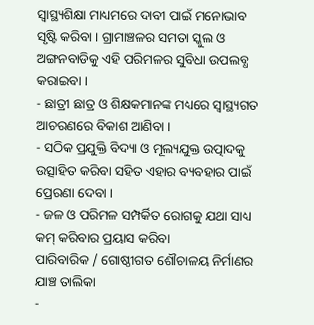ସ୍ୱାସ୍ଥ୍ୟଶିକ୍ଷା ମାଧ୍ୟମରେ ଦାବୀ ପାଇଁ ମନୋଭାବ ସୃଷ୍ଟି କରିବା । ଗ୍ରାମାଞ୍ଚଳର ସମତା ସ୍କୁଲ ଓ ଅଙ୍ଗନବାଡିକୁ ଏହି ପରିମଳର ସୁବିଧା ଉପଲବ୍ଧ କରାଇବା ।
- ଛାତ୍ରୀ ଛାତ୍ର ଓ ଶିକ୍ଷକମାନଙ୍କ ମଧ୍ୟରେ ସ୍ୱାସ୍ଥ୍ୟଗତ ଆଚରଣରେ ବିକାଶ ଆଣିବା ।
- ସଠିକ ପ୍ରଯୁକ୍ତି ବିଦ୍ୟା ଓ ମୂଲ୍ୟଯୁକ୍ତ ଉତ୍ପାଦକୁ ଉତ୍ସାହିତ କରିବା ସହିତ ଏହାର ବ୍ୟବହାର ପାଇଁ ପ୍ରେରଣା ଦେବା ।
- ଜଳ ଓ ପରିମଳ ସମ୍ପର୍କିତ ରୋଗକୁ ଯଥା ସାଧ୍ୟ କମ୍ କରିବାର ପ୍ରୟାସ କରିବା
ପାରିବାରିକ / ଗୋଷ୍ଠୀଗତ ଶୌଚାଳୟ ନିର୍ମାଣର ଯାଞ୍ଚ ତାଲିକା
-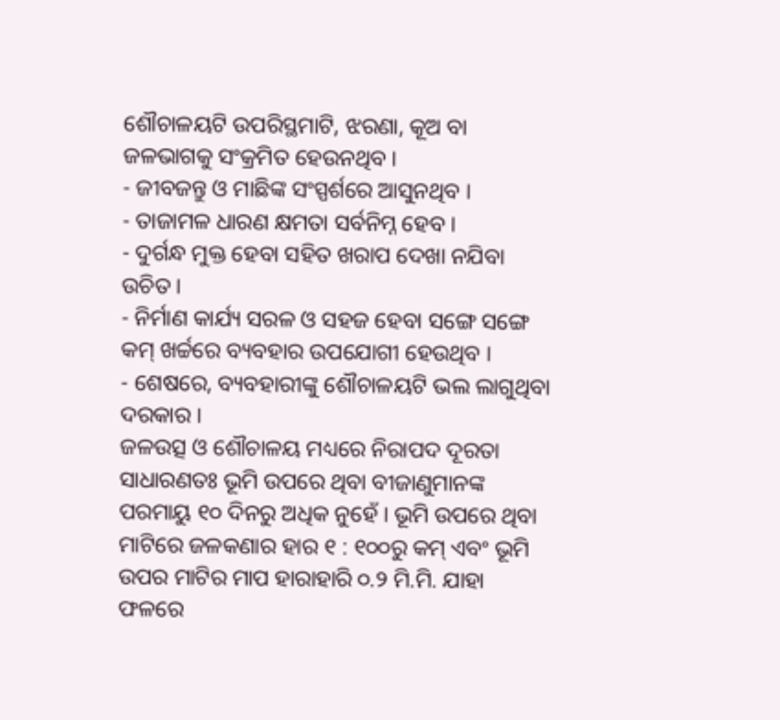ଶୌଚାଳୟଟି ଉପରିସ୍ଥମାଟି, ଝରଣା, କୂଅ ବା ଜଳଭାଗକୁ ସଂକ୍ରମିତ ହେଉନଥିବ ।
- ଜୀବଜନ୍ତୁ ଓ ମାଛିଙ୍କ ସଂସ୍ପର୍ଶରେ ଆସୁନଥିବ ।
- ତାଜାମଳ ଧାରଣ କ୍ଷମତା ସର୍ବନିମ୍ନ ହେବ ।
- ଦୁର୍ଗନ୍ଧ ମୁକ୍ତ ହେବା ସହିତ ଖରାପ ଦେଖା ନଯିବା ଉଚିତ ।
- ନିର୍ମାଣ କାର୍ଯ୍ୟ ସରଳ ଓ ସହଜ ହେବା ସଙ୍ଗେ ସଙ୍ଗେ କମ୍ ଖର୍ଚ୍ଚରେ ବ୍ୟବହାର ଉପଯୋଗୀ ହେଉଥିବ ।
- ଶେଷରେ, ବ୍ୟବହାରୀଙ୍କୁ ଶୌଚାଳୟଟି ଭଲ ଲାଗୁଥିବା ଦରକାର ।
ଜଳଉତ୍ସ ଓ ଶୌଚାଳୟ ମଧ୍ୟରେ ନିରାପଦ ଦୂରତା
ସାଧାରଣତଃ ଭୂମି ଉପରେ ଥିବା ବୀଜାଣୁମାନଙ୍କ ପରମାୟୁ ୧୦ ଦିନରୁ ଅଧିକ ନୁହେଁ । ଭୂମି ଉପରେ ଥିବା ମାଟିରେ ଜଳକଣାର ହାର ୧ : ୧୦୦ରୁ କମ୍ ଏବଂ ଭୂମି ଉପର ମାଟିର ମାପ ହାରାହାରି ୦.୨ ମି.ମି. ଯାହା ଫଳରେ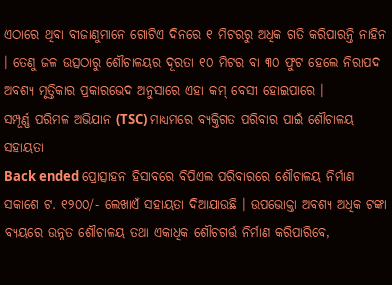ଏଠାରେ ଥିବା ବୀଜାଣୁମାନେ ଗୋଟିଏ ଦିନରେ ୧ ମିଟରରୁ ଅଧିକ ଗତି କରିପାରନ୍ତି ନାହିନ । ତେଣୁ ଜଳ ଉତ୍ସଠାରୁ ଶୌଚାଳୟର ଦୂରତା ୧୦ ମିଟର ବା ୩୦ ଫୁଟ ହେଲେ ନିରାପଦ ଅବଶ୍ୟ ମୃତ୍ତିକାର ପ୍ରକାରଭେଦ ଅନୁସାରେ ଏହା କମ୍ ବେସୀ ହୋଇପାରେ ।
ସମ୍ପୂର୍ଣ୍ଣ ପରିମଳ ଅଭିଯାନ (TSC) ମାଧ୍ୟମରେ ବ୍ୟକ୍ତିଗତ ପରିବାର ପାଇଁ ଶୌଚାଳୟ ସହାୟତା
Back ended ପ୍ରୋତ୍ସାହନ ହିସାବରେ ବିପିଏଲ ପରିବାରରେ ଶୌଚାଳୟ ନିର୍ମାଣ ସକାଶେ ଟ. ୧୨୦୦/- ଲେଖାଏଁ ସହାୟତା ଦିଆଯାଉଛି । ଉପଭୋକ୍ତା ଅବଶ୍ୟ ଅଧିକ ଟଙ୍କା ବ୍ୟୟରେ ଉନ୍ନତ ଶୌଚାଳୟ ତଥା ଏକାଧିକ ଶୌଚଗର୍ତ୍ତ ନିର୍ମାଣ କରିପାରିବେ,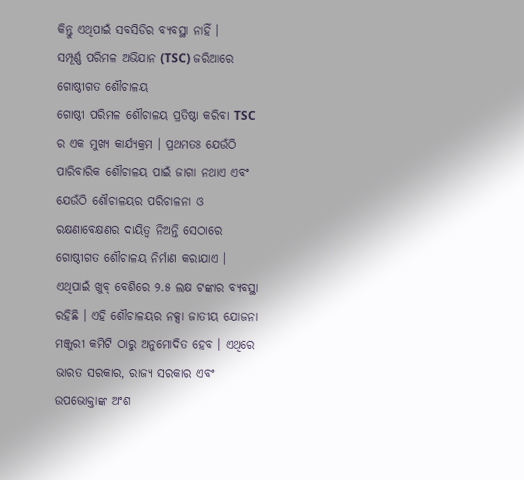କିନ୍ତୁ ଏଥିପାଇଁ ସବସିଡିର ବ୍ୟବସ୍ଥା ନାହିଁ ।
ସମ୍ପୂର୍ଣ୍ଣ ପରିମଳ ଅଭିଯାନ (TSC) ଜରିଆରେ ଗୋଷ୍ଠୀଗତ ଶୌଚାଳୟ
ଗୋଷ୍ଠୀ ପରିମଳ ଶୌଚାଳୟ ପ୍ରତିଷ୍ଠା କରିବା TSC ର ଏକ ମୁଖ୍ୟ କାର୍ଯ୍ୟକ୍ରମ । ପ୍ରଥମତଃ ଯେଉଁଠି ପାରିବାରିକ ଶୌଚାଳୟ ପାଇଁ ଜାଗା ନଥାଏ ଏବଂ ଯେଉଁଠି ଶୌଚାଳୟର ପରିଚାଳନା ଓ ରକ୍ଷଣାବେକ୍ଷଣର ଦାୟିତ୍ଵ ନିଅନ୍ତି ସେଠାରେ ଗୋଷ୍ଠୀଗତ ଶୌଚାଳୟ ନିର୍ମାଣ କରାଯାଏ । ଏଥିପାଇଁ ଖୁବ୍ ବେଶିରେ ୨.୫ ଲକ୍ଷ ଟଙ୍କାର ବ୍ୟବସ୍ଥା ରହିଛି । ଏହି ଶୌଚାଳୟର ନକ୍ସା ଜାତୀୟ ଯୋଜନା ମଞ୍ଜୁରୀ କମିଟି ଠାରୁ ଅନୁମୋଦିତ ହେବ । ଏଥିରେ ଭାରତ ସରକାର, ରାଜ୍ୟ ସରକାର ଏବଂ ଉପଭୋକ୍ତାଙ୍କ ଅଂଶ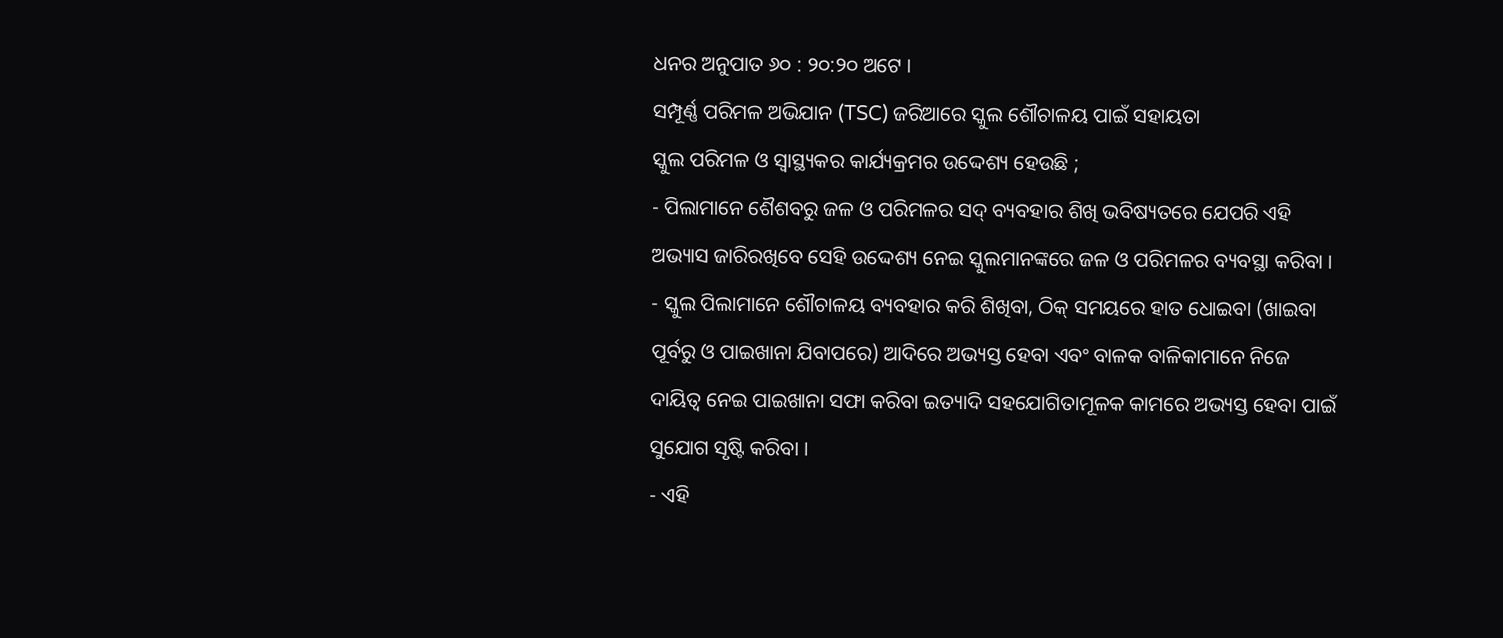ଧନର ଅନୁପାତ ୬୦ : ୨୦:୨୦ ଅଟେ ।
ସମ୍ପୂର୍ଣ୍ଣ ପରିମଳ ଅଭିଯାନ (TSC) ଜରିଆରେ ସ୍କୁଲ ଶୌଚାଳୟ ପାଇଁ ସହାୟତା
ସ୍କୁଲ ପରିମଳ ଓ ସ୍ଵାସ୍ଥ୍ୟକର କାର୍ଯ୍ୟକ୍ରମର ଉଦ୍ଦେଶ୍ୟ ହେଉଛି ;
- ପିଲାମାନେ ଶୈଶବରୁ ଜଳ ଓ ପରିମଳର ସଦ୍ ବ୍ୟବହାର ଶିଖି ଭବିଷ୍ୟତରେ ଯେପରି ଏହି ଅଭ୍ୟାସ ଜାରିରଖିବେ ସେହି ଉଦ୍ଦେଶ୍ୟ ନେଇ ସ୍କୁଲମାନଙ୍କରେ ଜଳ ଓ ପରିମଳର ବ୍ୟବସ୍ଥା କରିବା ।
- ସ୍କୁଲ ପିଲାମାନେ ଶୌଚାଳୟ ବ୍ୟବହାର କରି ଶିଖିବା, ଠିକ୍ ସମୟରେ ହାତ ଧୋଇବା (ଖାଇବା ପୂର୍ବରୁ ଓ ପାଇଖାନା ଯିବାପରେ) ଆଦିରେ ଅଭ୍ୟସ୍ତ ହେବା ଏବଂ ବାଳକ ବାଳିକାମାନେ ନିଜେ ଦାୟିତ୍ଵ ନେଇ ପାଇଖାନା ସଫା କରିବା ଇତ୍ୟାଦି ସହଯୋଗିତାମୂଳକ କାମରେ ଅଭ୍ୟସ୍ତ ହେବା ପାଇଁ ସୁଯୋଗ ସୃଷ୍ଟି କରିବା ।
- ଏହି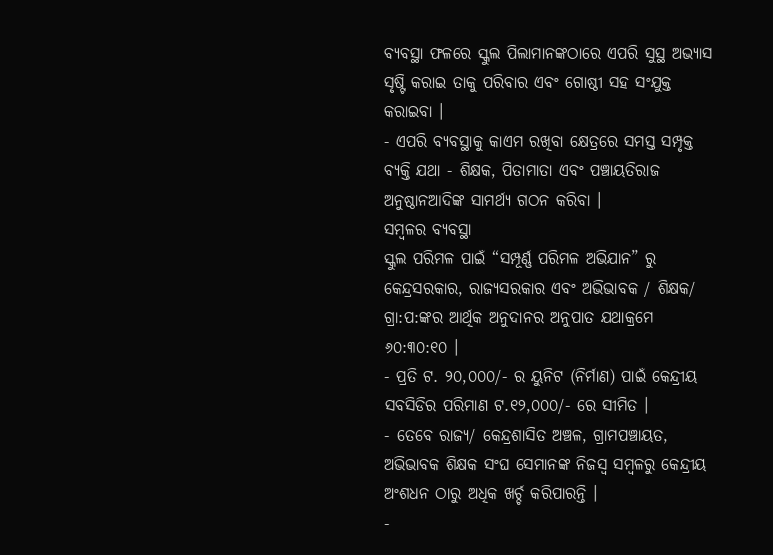ବ୍ୟବସ୍ଥା ଫଳରେ ସ୍କୁଲ ପିଲାମାନଙ୍କଠାରେ ଏପରି ସୁସ୍ଥ ଅଭ୍ୟାସ ସୃଷ୍ଟି କରାଇ ତାକୁ ପରିବାର ଏବଂ ଗୋଷ୍ଠୀ ସହ ସଂଯୁକ୍ତ କରାଇବା ।
- ଏପରି ବ୍ୟବସ୍ଥାକୁ କାଏମ ରଖିବା କ୍ଷେତ୍ରରେ ସମସ୍ତ ସମ୍ପୃକ୍ତ ବ୍ୟକ୍ତି ଯଥା - ଶିକ୍ଷକ, ପିତାମାତା ଏବଂ ପଞ୍ଚାୟତିରାଜ ଅନୁଷ୍ଠାନଆଦିଙ୍କ ସାମର୍ଥ୍ୟ ଗଠନ କରିବା ।
ସମ୍ବଳର ବ୍ୟବସ୍ଥା
ସ୍କୁଲ ପରିମଳ ପାଇଁ “ସମ୍ପୂର୍ଣ୍ଣ ପରିମଳ ଅଭିଯାନ” ରୁ କେନ୍ଦ୍ରସରକାର, ରାଜ୍ୟସରକାର ଏବଂ ଅଭିଭାବକ / ଶିକ୍ଷକ/ ଗ୍ରା:ପ:ଙ୍କର ଆର୍ଥିକ ଅନୁଦାନର ଅନୁପାତ ଯଥାକ୍ରମେ ୬୦:୩୦:୧୦ ।
- ପ୍ରତି ଟ. ୨୦,୦୦୦/- ର ୟୁନିଟ (ନିର୍ମାଣ) ପାଇଁ କେନ୍ଦ୍ରୀୟ ସବସିଡିର ପରିମାଣ ଟ.୧୨,୦୦୦/- ରେ ସୀମିତ ।
- ତେବେ ରାଜ୍ୟ/ କେନ୍ଦ୍ରଶାସିତ ଅଞ୍ଚଳ, ଗ୍ରାମପଞ୍ଚାୟତ, ଅଭିଭାବକ ଶିକ୍ଷକ ସଂଘ ସେମାନଙ୍କ ନିଜସ୍ଵ ସମ୍ବଳରୁ କେନ୍ଦ୍ରୀୟ ଅଂଶଧନ ଠାରୁ ଅଧିକ ଖର୍ଚ୍ଚ କରିପାରନ୍ତି ।
-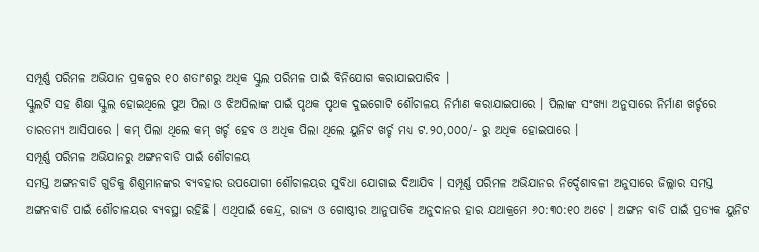ସମ୍ପୂର୍ଣ୍ଣ ପରିମଳ ଅଭିଯାନ ପ୍ରକଳ୍ପର ୧୦ ଶତାଂଶରୁ ଅଧିକ ସ୍କୁଲ ପରିମଳ ପାଇଁ ବିନିଯୋଗ କରାଯାଇପାରିବ ।
ସ୍କୁଲଟି ସହ ଶିକ୍ଷା ସ୍କୁଲ ହୋଇଥିଲେ ପୁଅ ପିଲା ଓ ଝିଅପିଲାଙ୍କ ପାଇଁ ପୃଥକ ପୃଥକ ଦୁଇଗୋଟି ଶୌଚାଳୟ ନିର୍ମାଣ କରାଯାଇପାରେ । ପିଲାଙ୍କ ସଂଖ୍ୟା ଅନୁସାରେ ନିର୍ମାଣ ଖର୍ଚ୍ଚରେ ତାରତମ୍ୟ ଆସିପାରେ । କମ୍ ପିଲା ଥିଲେ କମ୍ ଖର୍ଚ୍ଚ ହେବ ଓ ଅଧିକ ପିଲା ଥିଲେ ୟୁନିଟ ଖର୍ଚ୍ଚ ମଧ୍ୟ ଟ.୨୦,୦୦୦/- ରୁ ଅଧିକ ହୋଇପାରେ ।
ସମ୍ପୂର୍ଣ୍ଣ ପରିମଳ ଅଭିଯାନରୁ ଅଙ୍ଗନବାଡି ପାଇଁ ଶୌଚାଳୟ
ସମସ୍ତ ଅଙ୍ଗନବାଡି ଗୁଡିକୁ ଶିଶୁମାନଙ୍କର ବ୍ୟବହାର ଉପଯୋଗୀ ଶୌଚାଳୟର ସୁବିଧା ଯୋଗାଇ ଦିଆଯିବ । ସମ୍ପୂର୍ଣ୍ଣ ପରିମଳ ଅଭିଯାନର ନିର୍ଦ୍ଦେଶାବଳୀ ଅନୁସାରେ ଜିଲ୍ଲାର ସମସ୍ତ ଅଙ୍ଗନବାଡି ପାଇଁ ଶୌଚାଳୟର ବ୍ୟବସ୍ଥା ରହିଛି । ଏଥିପାଇଁ କେନ୍ଦ୍ର, ରାଜ୍ୟ ଓ ଗୋଷ୍ଠୀର ଆନୁପାତିକ ଅନୁଦାନର ହାର ଯଥାକ୍ରମେ ୬୦:୩୦:୧୦ ଅଟେ । ଅଙ୍ଗନ ବାଡି ପାଇଁ ପ୍ରତ୍ୟକ ୟୁନିଟ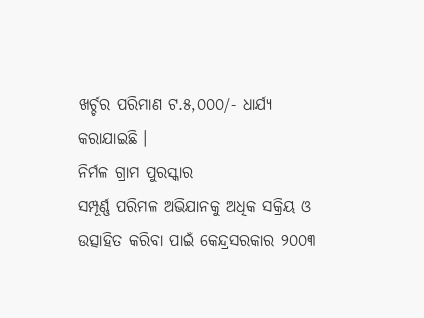ଖର୍ଚ୍ଚର ପରିମାଣ ଟ.୫,୦୦୦/- ଧାର୍ଯ୍ୟ କରାଯାଇଛି ।
ନିର୍ମଳ ଗ୍ରାମ ପୁରସ୍କାର
ସମ୍ପୂର୍ଣ୍ଣ ପରିମଳ ଅଭିଯାନକୁ ଅଧିକ ସକ୍ରିୟ ଓ ଉତ୍ସାହିତ କରିବା ପାଇଁ କେନ୍ଦ୍ରସରକାର ୨୦୦୩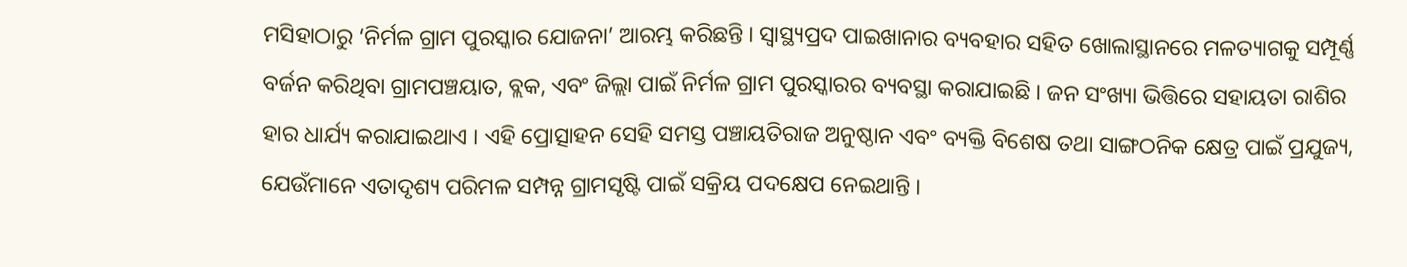ମସିହାଠାରୁ ‘ନିର୍ମଳ ଗ୍ରାମ ପୁରସ୍କାର ଯୋଜନା’ ଆରମ୍ଭ କରିଛନ୍ତି । ସ୍ୱାସ୍ଥ୍ୟପ୍ରଦ ପାଇଖାନାର ବ୍ୟବହାର ସହିତ ଖୋଲାସ୍ଥାନରେ ମଳତ୍ୟାଗକୁ ସମ୍ପୂର୍ଣ୍ଣ ବର୍ଜନ କରିଥିବା ଗ୍ରାମପଞ୍ଚୟାତ, ବ୍ଲକ, ଏବଂ ଜିଲ୍ଲା ପାଇଁ ନିର୍ମଳ ଗ୍ରାମ ପୁରସ୍କାରର ବ୍ୟବସ୍ଥା କରାଯାଇଛି । ଜନ ସଂଖ୍ୟା ଭିତ୍ତିରେ ସହାୟତା ରାଶିର ହାର ଧାର୍ଯ୍ୟ କରାଯାଇଥାଏ । ଏହି ପ୍ରୋତ୍ସାହନ ସେହି ସମସ୍ତ ପଞ୍ଚାୟତିରାଜ ଅନୁଷ୍ଠାନ ଏବଂ ବ୍ୟକ୍ତି ବିଶେଷ ତଥା ସାଙ୍ଗଠନିକ କ୍ଷେତ୍ର ପାଇଁ ପ୍ରଯୁଜ୍ୟ, ଯେଉଁମାନେ ଏତାଦୃଶ୍ୟ ପରିମଳ ସମ୍ପନ୍ନ ଗ୍ରାମସୃଷ୍ଟି ପାଇଁ ସକ୍ରିୟ ପଦକ୍ଷେପ ନେଇଥାନ୍ତି ।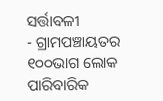ସର୍ତ୍ତାବଳୀ
- ଗ୍ରାମପଞ୍ଚାୟତର ୧୦୦ଭାଗ ଲୋକ ପାରିବାରିକ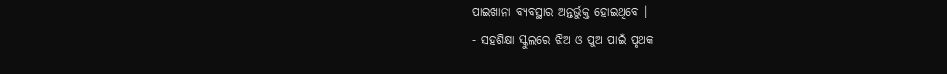ପାଇଖାନା ବ୍ୟବସ୍ଥାର ଅନ୍ତର୍ଭୁକ୍ତ ହୋଇଥିବେ ।
- ସହଶିକ୍ଷା ସ୍କୁଲରେ ଝିଅ ଓ ପୁଅ ପାଇଁ ପୃଥକ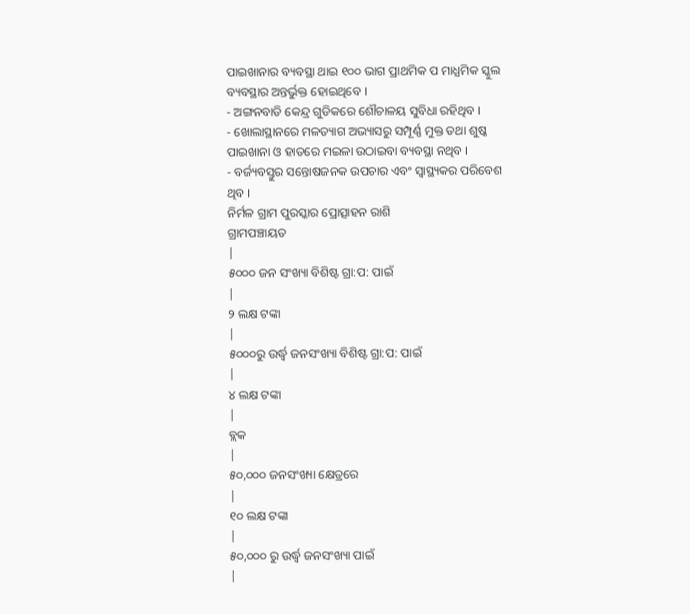ପାଇଖାନାର ବ୍ୟବସ୍ଥା ଥାଇ ୧୦୦ ଭାଗ ପ୍ରାଥମିକ ପ ମାଧ୍ଯମିକ ସ୍କୁଲ ବ୍ୟବସ୍ଥାର ଅନ୍ତର୍ଭୁକ୍ତ ହୋଇଥିବେ ।
- ଅଙ୍ଗନବାଡି କେନ୍ଦ୍ର ଗୁଡିକରେ ଶୌଚାଳୟ ସୁବିଧା ରହିଥିବ ।
- ଖୋଲାସ୍ଥାନରେ ମଳତ୍ୟାଗ ଅଭ୍ୟାସରୁ ସମ୍ପୂର୍ଣ୍ଣ ମୁକ୍ତ ତଥା ଶୁଷ୍କ ପାଇଖାନା ଓ ହାତରେ ମଇଳା ଉଠାଇବା ବ୍ୟବସ୍ଥା ନଥିବ ।
- ବର୍ଜ୍ୟବସ୍ତୁର ସନ୍ତୋଷଜନକ ଉପଚାର ଏବଂ ସ୍ୱାସ୍ଥ୍ୟକର ପରିବେଶ ଥିବ ।
ନିର୍ମଳ ଗ୍ରାମ ପୁରସ୍କାର ପ୍ରୋତ୍ସାହନ ରାଶି
ଗ୍ରାମପଞ୍ଚାୟତ
|
୫୦୦୦ ଜନ ସଂଖ୍ୟା ବିଶିଷ୍ଟ ଗ୍ରା:ପ: ପାଇଁ
|
୨ ଲକ୍ଷ ଟଙ୍କା
|
୫୦୦୦ରୁ ଉର୍ଦ୍ଧ୍ଵ ଜନସଂଖ୍ୟା ବିଶିଷ୍ଟ ଗ୍ରା:ପ: ପାଇଁ
|
୪ ଲକ୍ଷ ଟଙ୍କା
|
ବ୍ଲକ
|
୫୦,୦୦୦ ଜନସଂଖ୍ୟା କ୍ଷେତ୍ରରେ
|
୧୦ ଲକ୍ଷ ଟଙ୍କା
|
୫୦,୦୦୦ ରୁ ଉର୍ଦ୍ଧ୍ଵ ଜନସଂଖ୍ୟା ପାଇଁ
|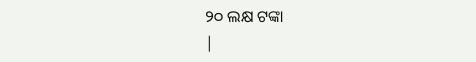୨୦ ଲକ୍ଷ ଟଙ୍କା
|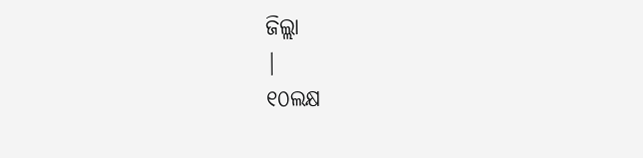ଜିଲ୍ଲା
|
୧୦ଲକ୍ଷ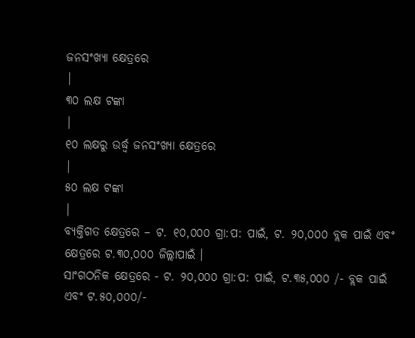ଜନସଂଖ୍ୟା କ୍ଷେତ୍ରରେ
|
୩୦ ଲକ୍ଷ ଟଙ୍କା
|
୧୦ ଲକ୍ଷରୁ ଉର୍ଦ୍ଧ୍ଵ ଜନସଂଖ୍ୟା କ୍ଷେତ୍ରରେ
|
୫୦ ଲକ୍ଷ ଟଙ୍କା
|
ବ୍ୟକ୍ତିଗତ କ୍ଷେତ୍ରରେ – ଟ. ୧୦,୦୦୦ ଗ୍ରା:ପ: ପାଇଁ, ଟ. ୨୦,୦୦୦ ବ୍ଲକ ପାଇଁ ଏବଂ କ୍ଷେତ୍ରରେ ଟ.୩୦,୦୦୦ ଜିଲ୍ଲାପାଇଁ ।
ସାଂଗଠନିକ କ୍ଷେତ୍ରରେ - ଟ. ୨୦,୦୦୦ ଗ୍ରା:ପ: ପାଇଁ, ଟ.୩୫,୦୦୦ /- ବ୍ଲକ ପାଇଁ ଏବଂ ଟ.୫୦,୦୦୦/-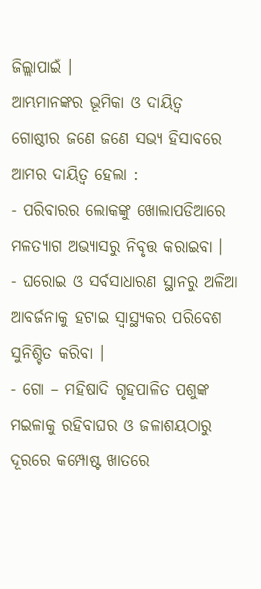ଜିଲ୍ଲାପାଇଁ ।
ଆମ୍ଭମାନଙ୍କର ଭୂମିକା ଓ ଦାୟିତ୍ଵ
ଗୋଷ୍ଠୀର ଜଣେ ଜଣେ ସଭ୍ୟ ହିସାବରେ ଆମର ଦାୟିତ୍ଵ ହେଲା :
- ପରିବାରର ଲୋକଙ୍କୁ ଖୋଲାପଡିଆରେ ମଳତ୍ୟାଗ ଅଭ୍ୟାସରୁ ନିବୃତ୍ତ କରାଇବା ।
- ଘରୋଇ ଓ ସର୍ବସାଧାରଣ ସ୍ଥାନରୁ ଅଳିଆ ଆବର୍ଜନାକୁ ହଟାଇ ସ୍ୱାସ୍ଥ୍ୟକର ପରିବେଶ ସୁନିଶ୍ଚିତ କରିବା ।
- ଗୋ – ମହିଷାଦି ଗୃହପାଳିତ ପଶୁଙ୍କ ମଇଳାକୁ ରହିବାଘର ଓ ଜଳାଶୟଠାରୁ ଦୂରରେ କମ୍ପୋଷ୍ଟ ଖାତରେ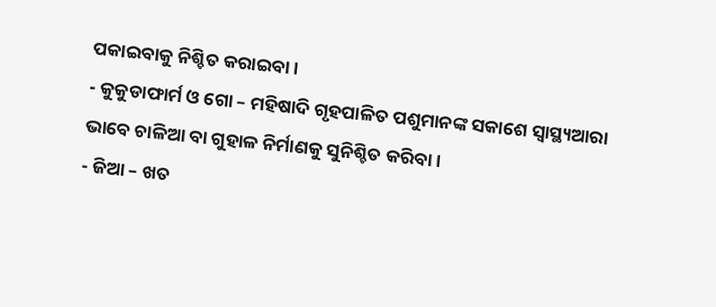ପକାଇବାକୁ ନିଶ୍ଚିତ କରାଇବା ।
- କୁକୁଡାଫାର୍ମ ଓ ଗୋ – ମହିଷାଦି ଗୃହପାଳିତ ପଶୁମାନଙ୍କ ସକାଶେ ସ୍ୱାସ୍ଥ୍ୟଆରା ଭାବେ ଚାଳିଆ ବା ଗୁହାଳ ନିର୍ମାଣକୁ ସୁନିଶ୍ଚିତ କରିବା ।
- ଜିଆ – ଖତ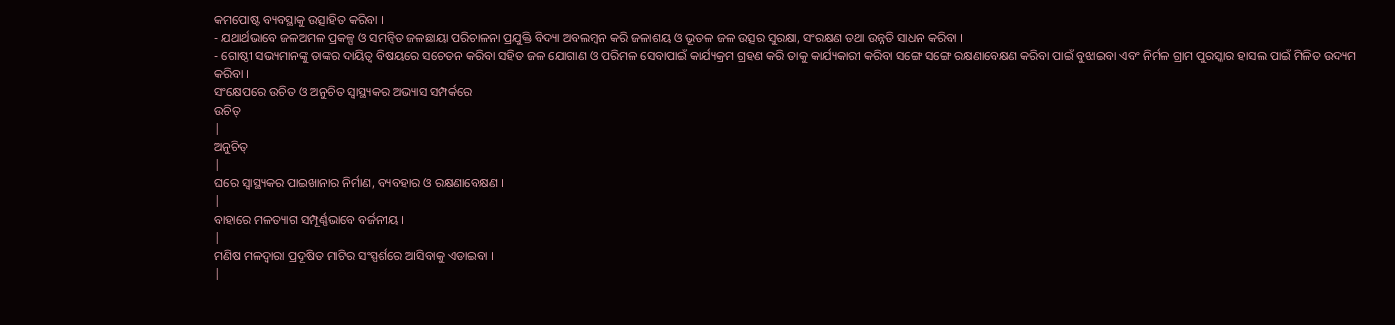କମପୋଷ୍ଟ ବ୍ୟବସ୍ଥାକୁ ଉତ୍ସାହିତ କରିବା ।
- ଯଥାର୍ଥଭାବେ ଜଳଅମଳ ପ୍ରକଳ୍ପ ଓ ସମନ୍ଵିତ ଜଳଛାୟା ପରିଚାଳନା ପ୍ରଯୁକ୍ତି ବିଦ୍ୟା ଅବଲମ୍ବନ କରି ଜଳାଶୟ ଓ ଭୂତଳ ଜଳ ଉତ୍ସର ସୁରକ୍ଷା, ସଂରକ୍ଷଣ ତଥା ଉନ୍ନତି ସାଧନ କରିବା ।
- ଗୋଷ୍ଠୀ ସଭ୍ୟମାନଙ୍କୁ ତାଙ୍କର ଦାୟିତ୍ଵ ବିଷୟରେ ସଚେତନ କରିବା ସହିତ ଜଳ ଯୋଗାଣ ଓ ପରିମଳ ସେବାପାଇଁ କାର୍ଯ୍ୟକ୍ରମ ଗ୍ରହଣ କରି ତାକୁ କାର୍ଯ୍ୟକାରୀ କରିବା ସଙ୍ଗେ ସଙ୍ଗେ ରକ୍ଷଣାବେକ୍ଷଣ କରିବା ପାଇଁ ବୁଝାଇବା ଏବଂ ନିର୍ମଳ ଗ୍ରାମ ପୁରସ୍କାର ହାସଲ ପାଇଁ ମିଳିତ ଉଦ୍ୟମ କରିବା ।
ସଂକ୍ଷେପରେ ଉଚିତ ଓ ଅନୁଚିତ ସ୍ୱାସ୍ଥ୍ୟକର ଅଭ୍ୟାସ ସମ୍ପର୍କରେ
ଉଚିତ୍
|
ଅନୁଚିତ୍
|
ଘରେ ସ୍ୱାସ୍ଥ୍ୟକର ପାଇଖାନାର ନିର୍ମାଣ, ବ୍ୟବହାର ଓ ରକ୍ଷଣାବେକ୍ଷଣ ।
|
ବାହାରେ ମଳତ୍ୟାଗ ସମ୍ପୂର୍ଣ୍ଣଭାବେ ବର୍ଜନୀୟ ।
|
ମଣିଷ ମଳଦ୍ଵାରା ପ୍ରଦୂଷିତ ମାଟିର ସଂସ୍ପର୍ଶରେ ଆସିବାକୁ ଏଡାଇବା ।
|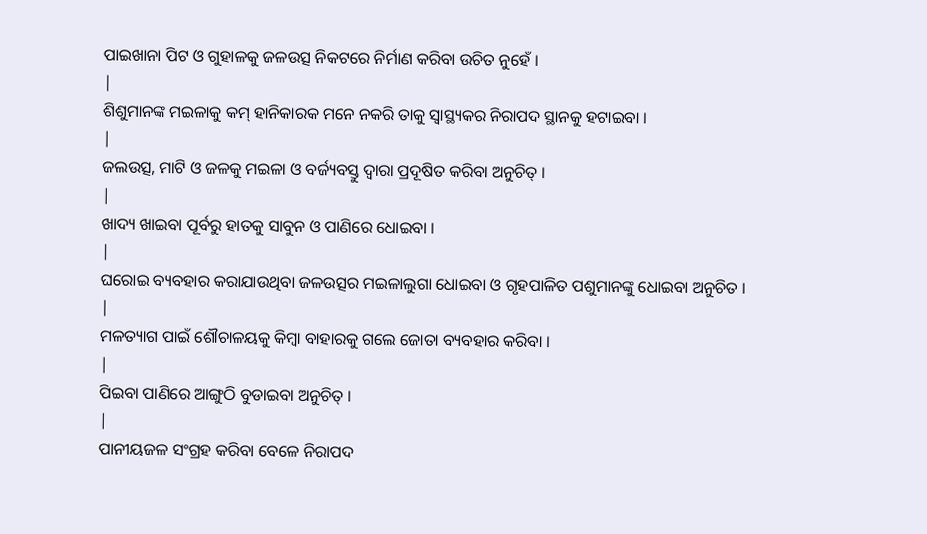ପାଇଖାନା ପିଟ ଓ ଗୁହାଳକୁ ଜଳଉତ୍ସ ନିକଟରେ ନିର୍ମାଣ କରିବା ଉଚିତ ନୁହେଁ ।
|
ଶିଶୁମାନଙ୍କ ମଇଳାକୁ କମ୍ ହାନିକାରକ ମନେ ନକରି ତାକୁ ସ୍ଵାସ୍ଥ୍ୟକର ନିରାପଦ ସ୍ଥାନକୁ ହଟାଇବା ।
|
ଜଲଉତ୍ସ, ମାଟି ଓ ଜଳକୁ ମଇଳା ଓ ବର୍ଜ୍ୟବସ୍ତୁ ଦ୍ଵାରା ପ୍ରଦୂଷିତ କରିବା ଅନୁଚିତ୍ ।
|
ଖାଦ୍ୟ ଖାଇବା ପୂର୍ବରୁ ହାତକୁ ସାବୁନ ଓ ପାଣିରେ ଧୋଇବା ।
|
ଘରୋଇ ବ୍ୟବହାର କରାଯାଉଥିବା ଜଳଉତ୍ସର ମଇଳାଲୁଗା ଧୋଇବା ଓ ଗୃହପାଳିତ ପଶୁମାନଙ୍କୁ ଧୋଇବା ଅନୁଚିତ ।
|
ମଳତ୍ୟାଗ ପାଇଁ ଶୌଚାଳୟକୁ କିମ୍ବା ବାହାରକୁ ଗଲେ ଜୋତା ବ୍ୟବହାର କରିବା ।
|
ପିଇବା ପାଣିରେ ଆଙ୍ଗୁଠି ବୁଡାଇବା ଅନୁଚିତ୍ ।
|
ପାନୀୟଜଳ ସଂଗ୍ରହ କରିବା ବେଳେ ନିରାପଦ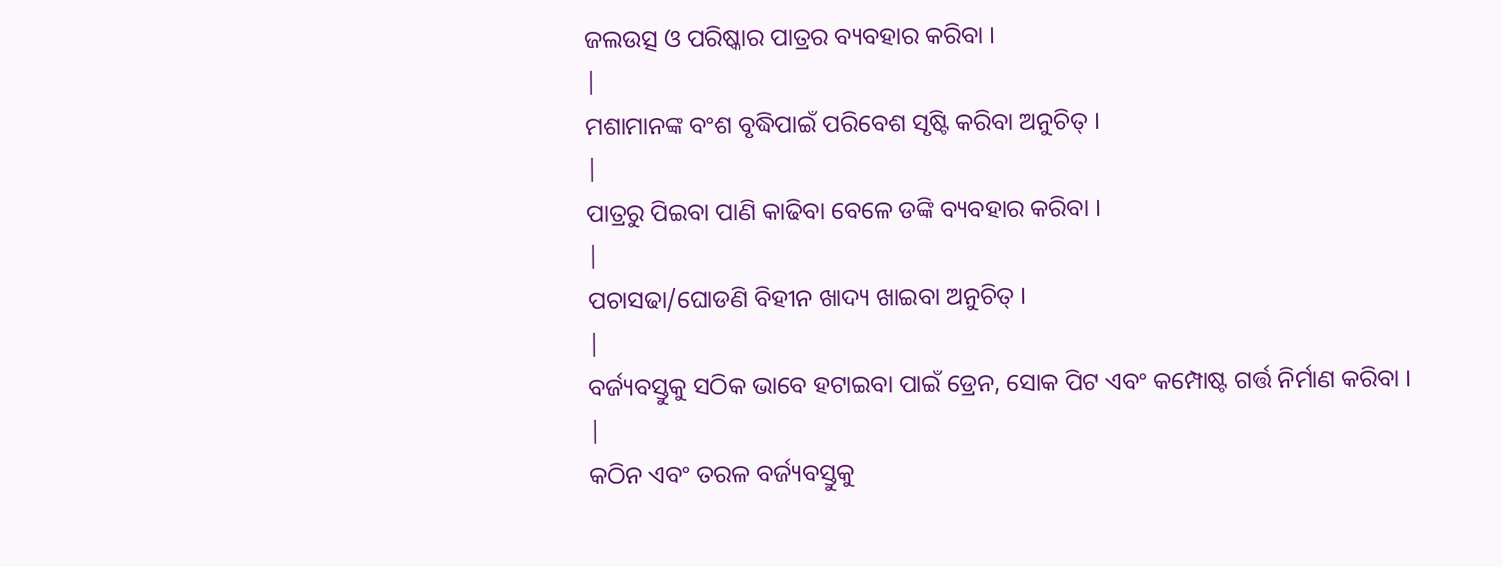ଜଲଉତ୍ସ ଓ ପରିଷ୍କାର ପାତ୍ରର ବ୍ୟବହାର କରିବା ।
|
ମଶାମାନଙ୍କ ବଂଶ ବୃଦ୍ଧିପାଇଁ ପରିବେଶ ସୃଷ୍ଟି କରିବା ଅନୁଚିତ୍ ।
|
ପାତ୍ରରୁ ପିଇବା ପାଣି କାଢିବା ବେଳେ ଡଙ୍କି ବ୍ୟବହାର କରିବା ।
|
ପଚାସଢା/ଘୋଡଣି ବିହୀନ ଖାଦ୍ୟ ଖାଇବା ଅନୁଚିତ୍ ।
|
ବର୍ଜ୍ୟବସ୍ତୁକୁ ସଠିକ ଭାବେ ହଟାଇବା ପାଇଁ ଡ୍ରେନ, ସୋକ ପିଟ ଏବଂ କମ୍ପୋଷ୍ଟ ଗର୍ତ୍ତ ନିର୍ମାଣ କରିବା ।
|
କଠିନ ଏବଂ ତରଳ ବର୍ଜ୍ୟବସ୍ତୁକୁ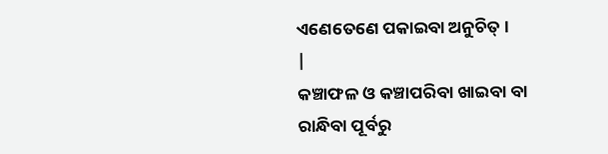ଏଣେତେଣେ ପକାଇବା ଅନୁଚିତ୍ ।
|
କଞ୍ଚାଫଳ ଓ କଞ୍ଚାପରିବା ଖାଇବା ବା ରାନ୍ଧିବା ପୂର୍ବରୁ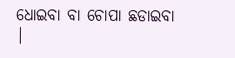ଧୋଇବା ବା ଚୋପା ଛଡାଇବା
|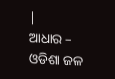|
ଆଧାର – ଓଡିଶା ଜଳ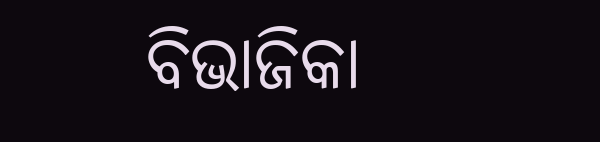ବିଭାଜିକା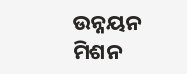ଉନ୍ନୟନ ମିଶନ